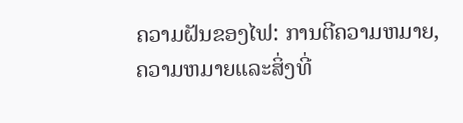ຄວາມຝັນຂອງໄຟ: ການຕີຄວາມຫມາຍ, ຄວາມຫມາຍແລະສິ່ງທີ່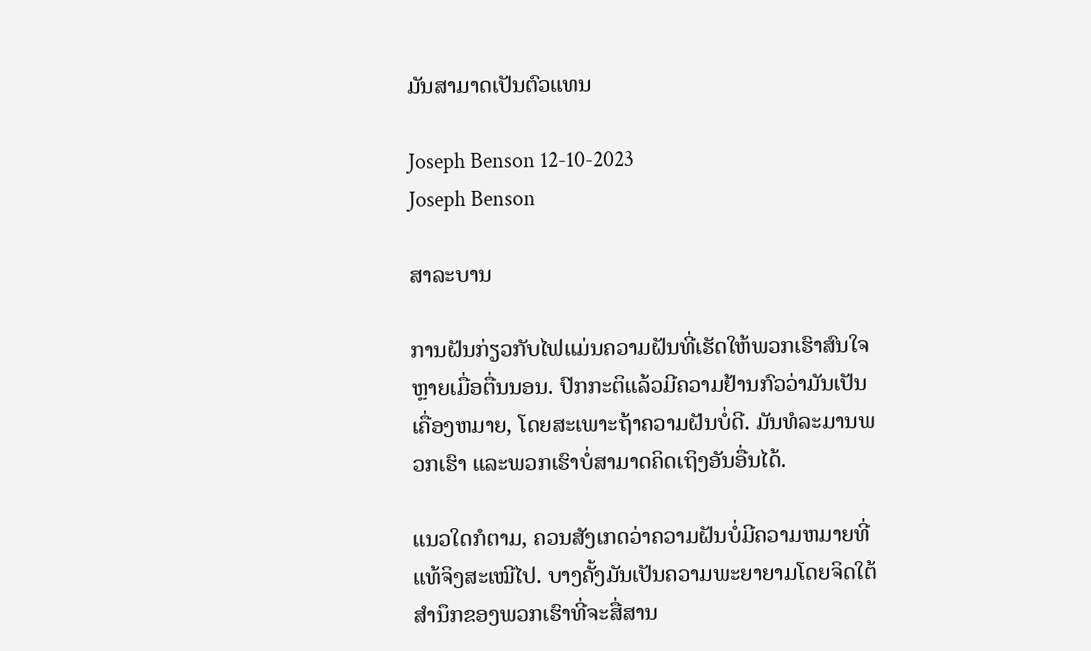ມັນສາມາດເປັນຕົວແທນ

Joseph Benson 12-10-2023
Joseph Benson

ສາລະບານ

ການຝັນກ່ຽວກັບໄຟແມ່ນຄວາມຝັນທີ່ເຮັດໃຫ້ພວກເຮົາສົນໃຈຫຼາຍເມື່ອຕື່ນນອນ. ປົກກະຕິແລ້ວມີຄວາມຢ້ານກົວວ່າມັນເປັນເຄື່ອງຫມາຍ, ໂດຍສະເພາະຖ້າຄວາມຝັນບໍ່ດີ. ມັນທໍລະມານພວກເຮົາ ແລະພວກເຮົາບໍ່ສາມາດຄິດເຖິງອັນອື່ນໄດ້.

ແນວໃດກໍຕາມ, ຄວນສັງເກດວ່າຄວາມຝັນບໍ່ມີຄວາມຫມາຍທີ່ແທ້ຈິງສະເໝີໄປ. ບາງຄັ້ງມັນເປັນຄວາມພະຍາຍາມໂດຍຈິດໃຕ້ສຳນຶກຂອງພວກເຮົາທີ່ຈະສື່ສານ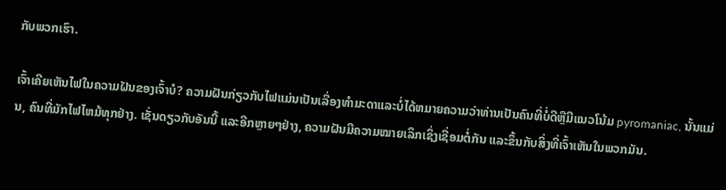ກັບພວກເຮົາ.

ເຈົ້າເຄີຍເຫັນໄຟໃນຄວາມຝັນຂອງເຈົ້າບໍ? ຄວາມຝັນກ່ຽວກັບໄຟແມ່ນເປັນເລື່ອງທໍາມະດາແລະບໍ່ໄດ້ຫມາຍຄວາມວ່າທ່ານເປັນຄົນທີ່ບໍ່ດີຫຼືມີແນວໂນ້ມ pyromaniac, ນັ້ນແມ່ນ, ຄົນທີ່ມັກໄຟໄຫມ້ທຸກຢ່າງ. ເຊັ່ນດຽວກັບອັນນີ້ ແລະອີກຫຼາຍໆຢ່າງ, ຄວາມຝັນມີຄວາມໝາຍເລິກເຊິ່ງເຊື່ອມຕໍ່ກັນ ແລະຂຶ້ນກັບສິ່ງທີ່ເຈົ້າເຫັນໃນພວກມັນ.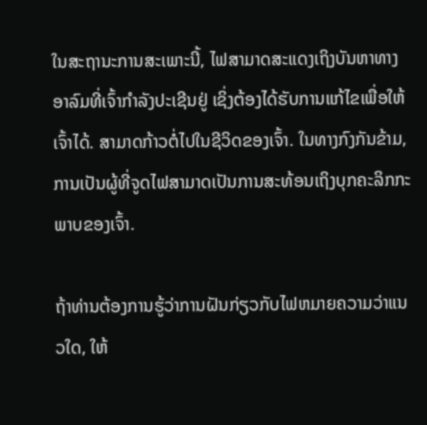ໃນສະຖານະການສະເພາະນີ້, ໄຟສາມາດສະແດງເຖິງບັນຫາທາງອາລົມທີ່ເຈົ້າກຳລັງປະເຊີນຢູ່ ເຊິ່ງຕ້ອງໄດ້ຮັບການແກ້ໄຂເພື່ອໃຫ້ເຈົ້າໄດ້. ສາມາດກ້າວຕໍ່ໄປໃນຊີວິດຂອງເຈົ້າ. ໃນທາງກົງກັນຂ້າມ, ການເປັນຜູ້ທີ່ຈູດໄຟສາມາດເປັນການສະທ້ອນເຖິງບຸກຄະລິກກະພາບຂອງເຈົ້າ.

ຖ້າທ່ານຕ້ອງການຮູ້ວ່າການຝັນກ່ຽວກັບໄຟຫມາຍຄວາມວ່າແນວໃດ, ໃຫ້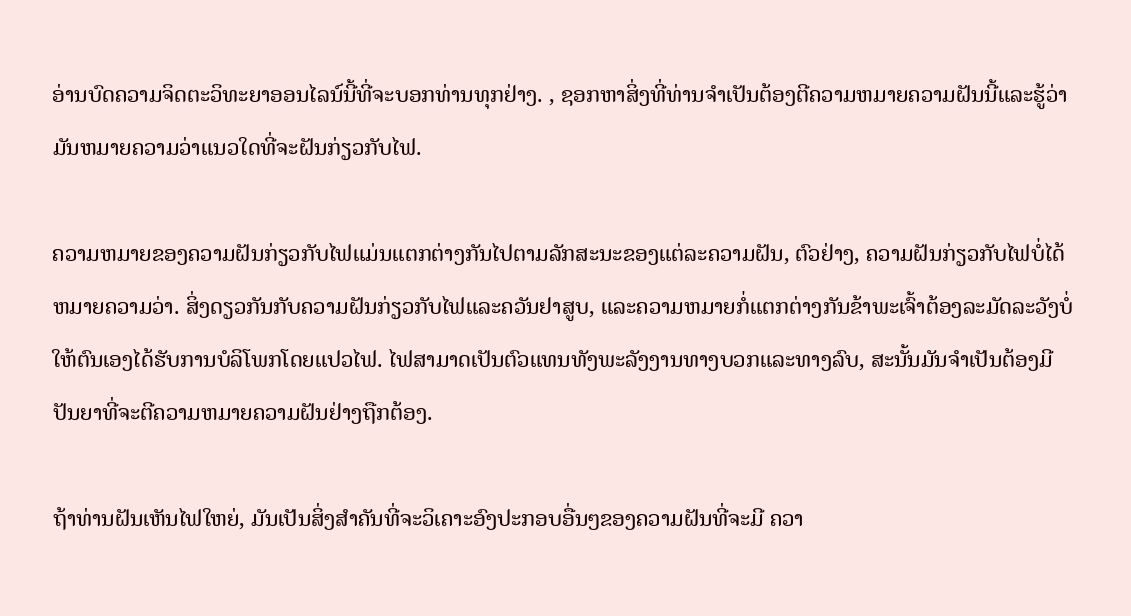ອ່ານບົດຄວາມຈິດຕະວິທະຍາອອນໄລນ໌ນີ້ທີ່ຈະບອກທ່ານທຸກຢ່າງ. , ຊອກຫາສິ່ງທີ່ທ່ານຈໍາເປັນຕ້ອງຕີຄວາມຫມາຍຄວາມຝັນນີ້ແລະຮູ້ວ່າມັນຫມາຍຄວາມວ່າແນວໃດທີ່ຈະຝັນກ່ຽວກັບໄຟ.

ຄວາມຫມາຍຂອງຄວາມຝັນກ່ຽວກັບໄຟແມ່ນແຕກຕ່າງກັນໄປຕາມລັກສະນະຂອງແຕ່ລະຄວາມຝັນ, ຕົວຢ່າງ, ຄວາມຝັນກ່ຽວກັບໄຟບໍ່ໄດ້ຫມາຍຄວາມວ່າ. ສິ່ງດຽວກັນກັບຄວາມຝັນກ່ຽວກັບໄຟແລະຄວັນຢາສູບ, ແລະຄວາມຫມາຍກໍ່ແຕກຕ່າງກັນຂ້າພະເຈົ້າຕ້ອງລະມັດລະວັງບໍ່ໃຫ້ຕົນເອງໄດ້ຮັບການບໍລິໂພກໂດຍແປວໄຟ. ໄຟສາມາດເປັນຕົວແທນທັງພະລັງງານທາງບວກແລະທາງລົບ, ສະນັ້ນມັນຈໍາເປັນຕ້ອງມີປັນຍາທີ່ຈະຕີຄວາມຫມາຍຄວາມຝັນຢ່າງຖືກຕ້ອງ.

ຖ້າທ່ານຝັນເຫັນໄຟໃຫຍ່, ມັນເປັນສິ່ງສໍາຄັນທີ່ຈະວິເຄາະອົງປະກອບອື່ນໆຂອງຄວາມຝັນທີ່ຈະມີ ຄວາ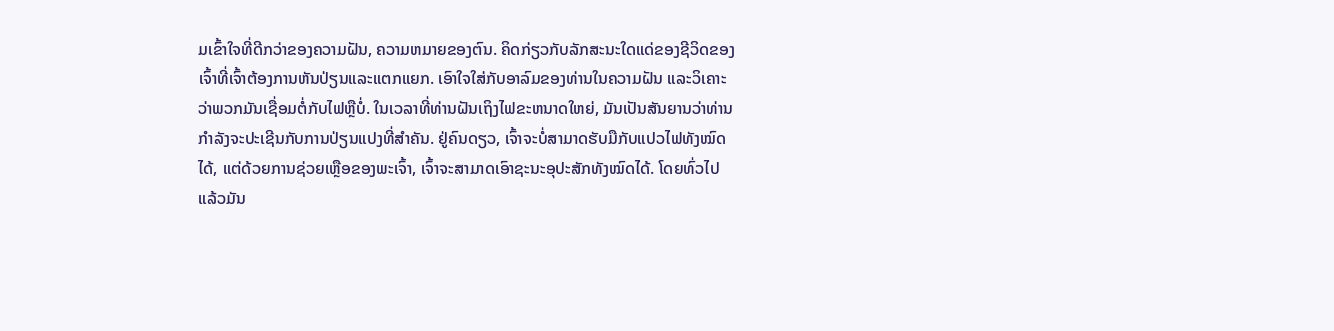ມເຂົ້າໃຈທີ່ດີກວ່າຂອງຄວາມຝັນ, ຄວາມຫມາຍຂອງຕົນ. ຄິດກ່ຽວກັບລັກສະນະໃດແດ່ຂອງຊີວິດຂອງເຈົ້າທີ່ເຈົ້າຕ້ອງການຫັນປ່ຽນແລະແຕກແຍກ. ເອົາໃຈໃສ່ກັບອາລົມຂອງທ່ານໃນຄວາມຝັນ ແລະວິເຄາະວ່າພວກມັນເຊື່ອມຕໍ່ກັບໄຟຫຼືບໍ່. ໃນເວລາທີ່ທ່ານຝັນເຖິງໄຟຂະຫນາດໃຫຍ່, ມັນເປັນສັນຍານວ່າທ່ານກໍາລັງຈະປະເຊີນກັບການປ່ຽນແປງທີ່ສໍາຄັນ. ຢູ່ຄົນດຽວ, ເຈົ້າຈະບໍ່ສາມາດຮັບມືກັບແປວໄຟທັງໝົດໄດ້, ແຕ່ດ້ວຍການຊ່ວຍເຫຼືອຂອງພະເຈົ້າ, ເຈົ້າຈະສາມາດເອົາຊະນະອຸປະສັກທັງໝົດໄດ້. ໂດຍທົ່ວໄປແລ້ວມັນ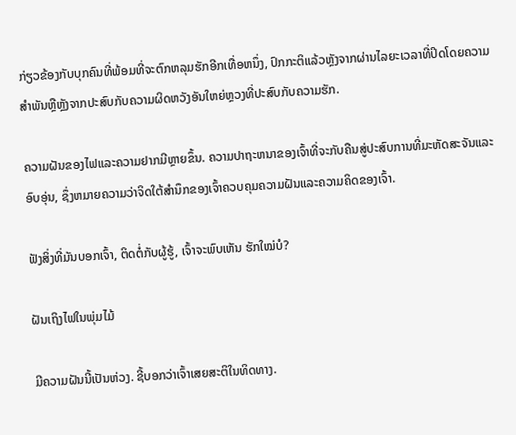ກ່ຽວຂ້ອງກັບບຸກຄົນທີ່ພ້ອມທີ່ຈະຕົກຫລຸມຮັກອີກເທື່ອຫນຶ່ງ, ປົກກະຕິແລ້ວຫຼັງຈາກຜ່ານໄລຍະເວລາທີ່ປິດໂດຍຄວາມສໍາພັນຫຼືຫຼັງຈາກປະສົບກັບຄວາມຜິດຫວັງອັນໃຫຍ່ຫຼວງທີ່ປະສົບກັບຄວາມຮັກ.

ຄວາມຝັນຂອງໄຟແລະຄວາມຢາກມີຫຼາຍຂຶ້ນ. ຄວາມປາຖະຫນາຂອງເຈົ້າທີ່ຈະກັບຄືນສູ່ປະສົບການທີ່ມະຫັດສະຈັນແລະອົບອຸ່ນ, ຊຶ່ງຫມາຍຄວາມວ່າຈິດໃຕ້ສໍານຶກຂອງເຈົ້າຄວບຄຸມຄວາມຝັນແລະຄວາມຄິດຂອງເຈົ້າ.

ຟັງສິ່ງທີ່ມັນບອກເຈົ້າ, ຕິດຕໍ່ກັບຜູ້ຮູ້, ເຈົ້າຈະພົບເຫັນ ຮັກໃໝ່ບໍ?

ຝັນເຖິງໄຟໃນພຸ່ມໄມ້

ມີຄວາມຝັນນີ້ເປັນຫ່ວງ. ຊີ້ບອກວ່າເຈົ້າເສຍສະຕິໃນທິດທາງ.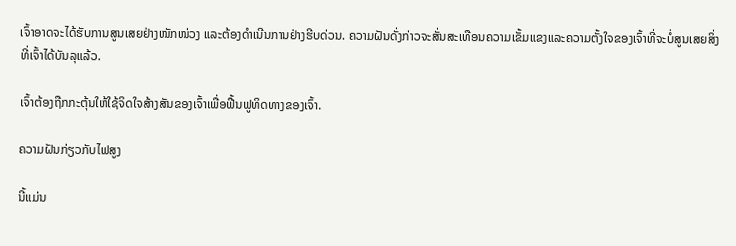ເຈົ້າອາດຈະໄດ້ຮັບການສູນເສຍຢ່າງໜັກໜ່ວງ ແລະຕ້ອງດຳເນີນການຢ່າງຮີບດ່ວນ. ຄວາມຝັນດັ່ງກ່າວຈະສັ່ນສະເທືອນຄວາມເຂັ້ມແຂງແລະຄວາມຕັ້ງໃຈຂອງເຈົ້າທີ່ຈະບໍ່ສູນເສຍສິ່ງທີ່ເຈົ້າໄດ້ບັນລຸແລ້ວ.

ເຈົ້າຕ້ອງຖືກກະຕຸ້ນໃຫ້ໃຊ້ຈິດໃຈສ້າງສັນຂອງເຈົ້າເພື່ອຟື້ນຟູທິດທາງຂອງເຈົ້າ.

ຄວາມຝັນກ່ຽວກັບໄຟສູງ

ນີ້ແມ່ນ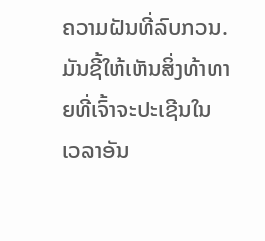ຄວາມຝັນທີ່ລົບກວນ. ມັນຊີ້ໃຫ້ເຫັນສິ່ງທ້າທາຍທີ່ເຈົ້າຈະປະເຊີນໃນເວລາອັນ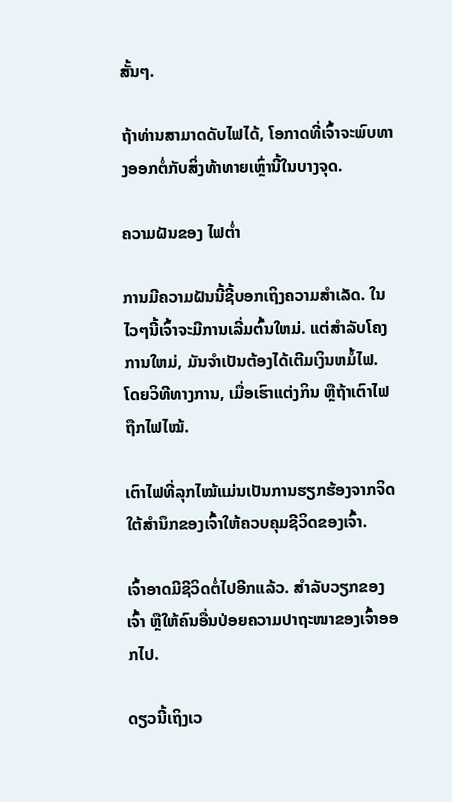ສັ້ນໆ.

ຖ້າທ່ານສາມາດດັບໄຟໄດ້, ໂອກາດທີ່ເຈົ້າຈະພົບທາງອອກຕໍ່ກັບສິ່ງທ້າທາຍເຫຼົ່ານີ້ໃນບາງຈຸດ.

ຄວາມຝັນຂອງ ໄຟຕ່ຳ

ການມີຄວາມຝັນນີ້ຊີ້ບອກເຖິງຄວາມສຳເລັດ. ໃນໄວໆນີ້ເຈົ້າຈະມີການເລີ່ມຕົ້ນໃຫມ່. ແຕ່ສໍາລັບໂຄງການໃຫມ່, ມັນຈໍາເປັນຕ້ອງໄດ້ເຕີມເງິນຫມໍ້ໄຟ. ໂດຍວິທີທາງການ, ເມື່ອເຮົາແຕ່ງກິນ ຫຼືຖ້າເຕົາໄຟຖືກໄຟໄໝ້.

ເຕົາໄຟທີ່ລຸກໄໝ້ແມ່ນເປັນການຮຽກຮ້ອງຈາກຈິດໃຕ້ສຳນຶກຂອງເຈົ້າໃຫ້ຄວບຄຸມຊີວິດຂອງເຈົ້າ.

ເຈົ້າອາດມີຊີວິດຕໍ່ໄປອີກແລ້ວ. ສຳລັບວຽກຂອງເຈົ້າ ຫຼືໃຫ້ຄົນອື່ນປ່ອຍຄວາມປາຖະໜາຂອງເຈົ້າອອກໄປ.

ດຽວນີ້ເຖິງເວ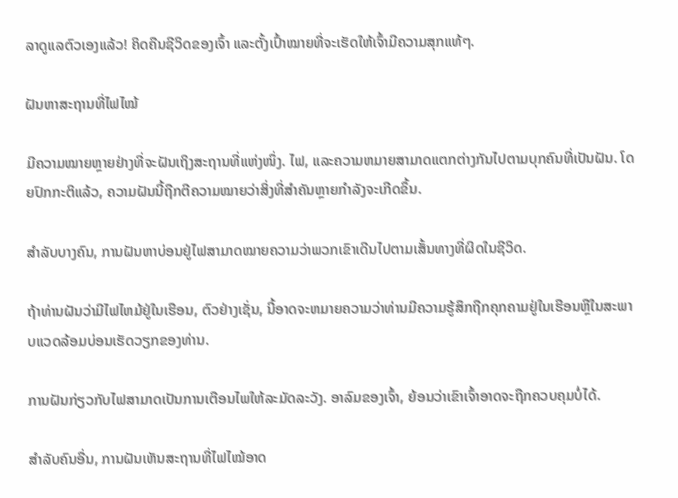ລາດູແລຕົວເອງແລ້ວ! ຄິດຄືນຊີວິດຂອງເຈົ້າ ແລະຕັ້ງເປົ້າໝາຍທີ່ຈະເຮັດໃຫ້ເຈົ້າມີຄວາມສຸກແທ້ໆ.

ຝັນຫາສະຖານທີ່ໄຟໄໝ້

ມີຄວາມໝາຍຫຼາຍຢ່າງທີ່ຈະຝັນເຖິງສະຖານທີ່ແຫ່ງໜຶ່ງ. ໄຟ, ແລະຄວາມຫມາຍສາມາດແຕກຕ່າງກັນໄປຕາມບຸກຄົນທີ່ເປັນຝັນ. ໂດຍປົກກະຕິແລ້ວ, ຄວາມຝັນນີ້ຖືກຕີຄວາມໝາຍວ່າສິ່ງທີ່ສຳຄັນຫຼາຍກຳລັງຈະເກີດຂຶ້ນ.

ສຳລັບບາງຄົນ, ການຝັນຫາບ່ອນຢູ່ໄຟສາມາດໝາຍຄວາມວ່າພວກເຂົາເດີນໄປຕາມເສັ້ນທາງທີ່ຜິດໃນຊີວິດ.

ຖ້າທ່ານຝັນວ່າມີໄຟໄຫມ້ຢູ່ໃນເຮືອນ, ຕົວຢ່າງເຊັ່ນ, ນີ້ອາດຈະຫມາຍຄວາມວ່າທ່ານມີຄວາມຮູ້ສຶກຖືກຄຸກຄາມຢູ່ໃນເຮືອນຫຼືໃນສະພາບແວດລ້ອມບ່ອນເຮັດວຽກຂອງທ່ານ.

ການຝັນກ່ຽວກັບໄຟສາມາດເປັນການເຕືອນໄພໃຫ້ລະມັດລະວັງ. ອາລົມຂອງເຈົ້າ, ຍ້ອນວ່າເຂົາເຈົ້າອາດຈະຖືກຄວບຄຸມບໍ່ໄດ້.

ສຳລັບຄົນອື່ນ, ການຝັນເຫັນສະຖານທີ່ໄຟໄໝ້ອາດ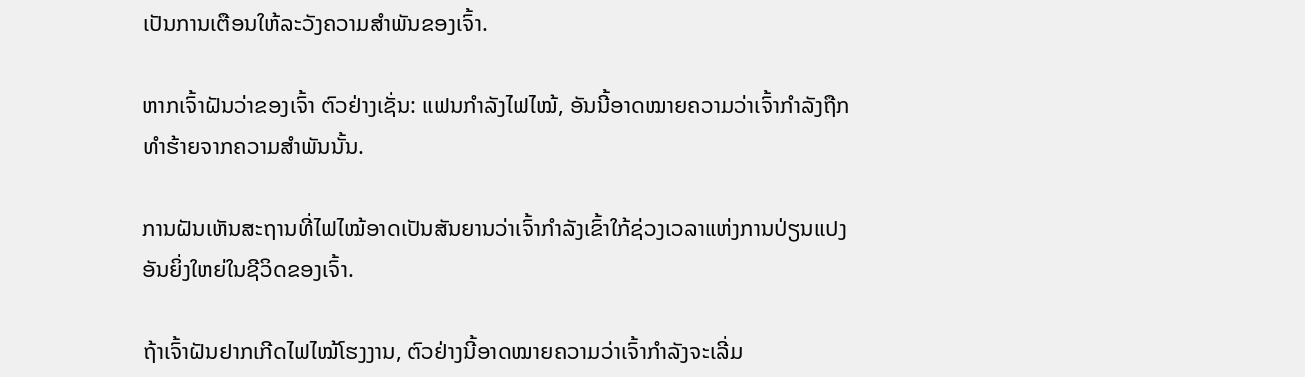ເປັນການເຕືອນໃຫ້ລະວັງຄວາມສຳພັນຂອງເຈົ້າ.

ຫາກເຈົ້າຝັນວ່າຂອງເຈົ້າ ຕົວຢ່າງເຊັ່ນ: ແຟນກຳລັງໄຟໄໝ້, ອັນນີ້ອາດໝາຍຄວາມວ່າເຈົ້າກຳລັງຖືກທຳຮ້າຍຈາກຄວາມສຳພັນນັ້ນ.

ການຝັນເຫັນສະຖານທີ່ໄຟໄໝ້ອາດເປັນສັນຍານວ່າເຈົ້າກຳລັງເຂົ້າໃກ້ຊ່ວງເວລາແຫ່ງການປ່ຽນແປງອັນຍິ່ງໃຫຍ່ໃນຊີວິດຂອງເຈົ້າ.

ຖ້າເຈົ້າຝັນຢາກເກີດໄຟໄໝ້ໂຮງງານ, ຕົວຢ່າງນີ້ອາດໝາຍຄວາມວ່າເຈົ້າກຳລັງຈະເລີ່ມ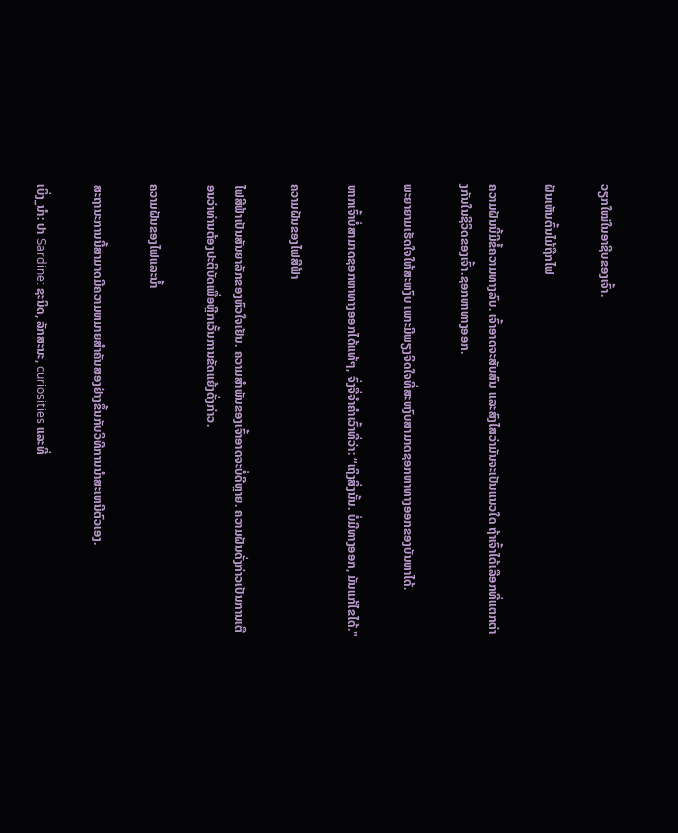ວຽກໃໝ່ໃນອາຊີບຂອງເຈົ້າ.

ຝັນເຫັນຕົ້ນໄມ້ຖືກໄຟ

ຄວາມຝັນນີ້ມີຂໍ້ຄວາມທາງລົບ. ເຈົ້າອາດຈະສັບສົນ ແລະສົງໄສວ່າມັນຈະເປັນແນວໃດ ຖ້າເຈົ້າໄດ້ເລືອກທີ່ແຕກຕ່າງກັນໃນຊີວິດຂອງເຈົ້າ.ຊອກຫາທາງອອກ.

ພະຍາຍາມເຮັດໃຈໃຫ້ສະຫງົບ ເພາະມີພຽງຈິດໃຈທີ່ສະຫງົບສາມາດຊອກຫາທາງອອກຂອງບັນຫາໄດ້.

ຫາກເຈົ້າບໍ່ສາມາດຊອກຫາທາງອອກໄດ້ແທ້ໆ, ຈົ່ງຈື່ຈຳຄຳເວົ້າທີ່ວ່າ: “ເຖິງສິ່ງນັ້ນ. ບໍ່ມີທາງອອກ, ມັນແກ້ໄຂໄດ້."

ຄວາມຝັນຂອງໄຟສີຟ້າ

ໄຟສີຟ້າເປັນສັນຍາລັກຂອງຫົວໃຈເຢັນ. ຄວາມສໍາພັນຂອງເຈົ້າອາດຈະບໍ່ດີຫຼາຍ. ຄວາມຝັນດັ່ງກ່າວເປັນການເຕືອນວ່າທ່ານຕ້ອງປະຕິບັດເພື່ອຫຼີກເວັ້ນການຂັດແຍ້ງດັ່ງກ່າວ.

ຄວາມຝັນຂອງໄຟແລະນ້ຳ

ສະຖານະການນີ້ສາມາດມີຄວາມຫມາຍສໍາຄັນສອງຢ່າງຂຶ້ນກັບວິທີການນໍາສະເຫນີຕົວເອງ.

ເບິ່ງ_ນຳ: ປາ Sardine: ຊະນິດ, ລັກສະນະ, curiosities ແລະທີ່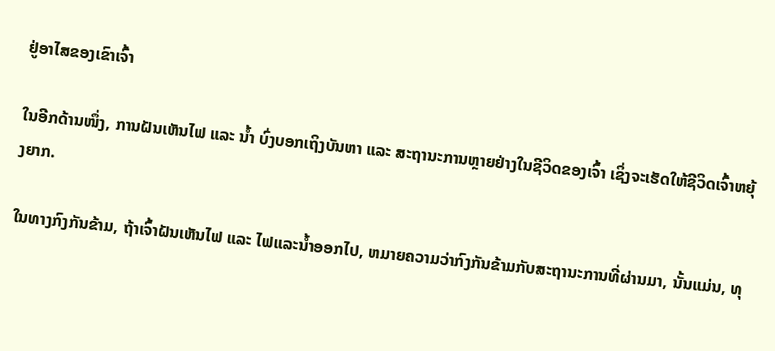ຢູ່ອາໄສຂອງເຂົາເຈົ້າ

ໃນອີກດ້ານໜຶ່ງ, ການຝັນເຫັນໄຟ ແລະ ນ້ຳ ບົ່ງບອກເຖິງບັນຫາ ແລະ ສະຖານະການຫຼາຍຢ່າງໃນຊີວິດຂອງເຈົ້າ ເຊິ່ງຈະເຮັດໃຫ້ຊີວິດເຈົ້າຫຍຸ້ງຍາກ.

ໃນທາງກົງກັນຂ້າມ, ຖ້າເຈົ້າຝັນເຫັນໄຟ ແລະ ໄຟແລະນ້ຳອອກໄປ, ຫມາຍຄວາມວ່າກົງກັນຂ້າມກັບສະຖານະການທີ່ຜ່ານມາ, ນັ້ນແມ່ນ, ທຸ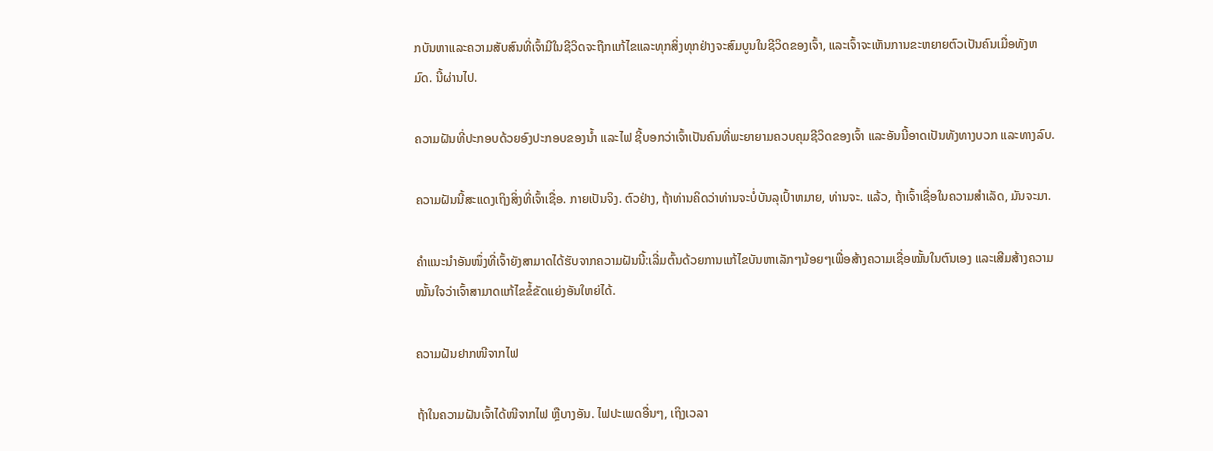ກບັນຫາແລະຄວາມສັບສົນທີ່ເຈົ້າມີໃນຊີວິດຈະຖືກແກ້ໄຂແລະທຸກສິ່ງທຸກຢ່າງຈະສົມບູນໃນຊີວິດຂອງເຈົ້າ, ແລະເຈົ້າຈະເຫັນການຂະຫຍາຍຕົວເປັນຄົນເມື່ອທັງຫມົດ. ນີ້ຜ່ານໄປ.

ຄວາມຝັນທີ່ປະກອບດ້ວຍອົງປະກອບຂອງນໍ້າ ແລະໄຟ ຊີ້ບອກວ່າເຈົ້າເປັນຄົນທີ່ພະຍາຍາມຄວບຄຸມຊີວິດຂອງເຈົ້າ ແລະອັນນີ້ອາດເປັນທັງທາງບວກ ແລະທາງລົບ.

ຄວາມຝັນນີ້ສະແດງເຖິງສິ່ງທີ່ເຈົ້າເຊື່ອ. ກາຍເປັນຈິງ. ຕົວຢ່າງ, ຖ້າທ່ານຄິດວ່າທ່ານຈະບໍ່ບັນລຸເປົ້າຫມາຍ, ທ່ານຈະ. ແລ້ວ, ຖ້າເຈົ້າເຊື່ອໃນຄວາມສໍາເລັດ, ມັນຈະມາ.

ຄຳແນະນຳອັນໜຶ່ງທີ່ເຈົ້າຍັງສາມາດໄດ້ຮັບຈາກຄວາມຝັນນີ້:ເລີ່ມຕົ້ນດ້ວຍການແກ້ໄຂບັນຫາເລັກໆນ້ອຍໆເພື່ອສ້າງຄວາມເຊື່ອໝັ້ນໃນຕົນເອງ ແລະເສີມສ້າງຄວາມໝັ້ນໃຈວ່າເຈົ້າສາມາດແກ້ໄຂຂໍ້ຂັດແຍ່ງອັນໃຫຍ່ໄດ້.

ຄວາມຝັນຢາກໜີຈາກໄຟ

ຖ້າໃນຄວາມຝັນເຈົ້າໄດ້ໜີຈາກໄຟ ຫຼືບາງອັນ. ໄຟປະເພດອື່ນໆ, ເຖິງເວລາ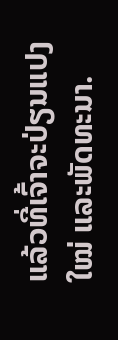ແລ້ວທີ່ເຈົ້າຈະປ່ຽນແປງໃໝ່ ແລະພັດທະນາ.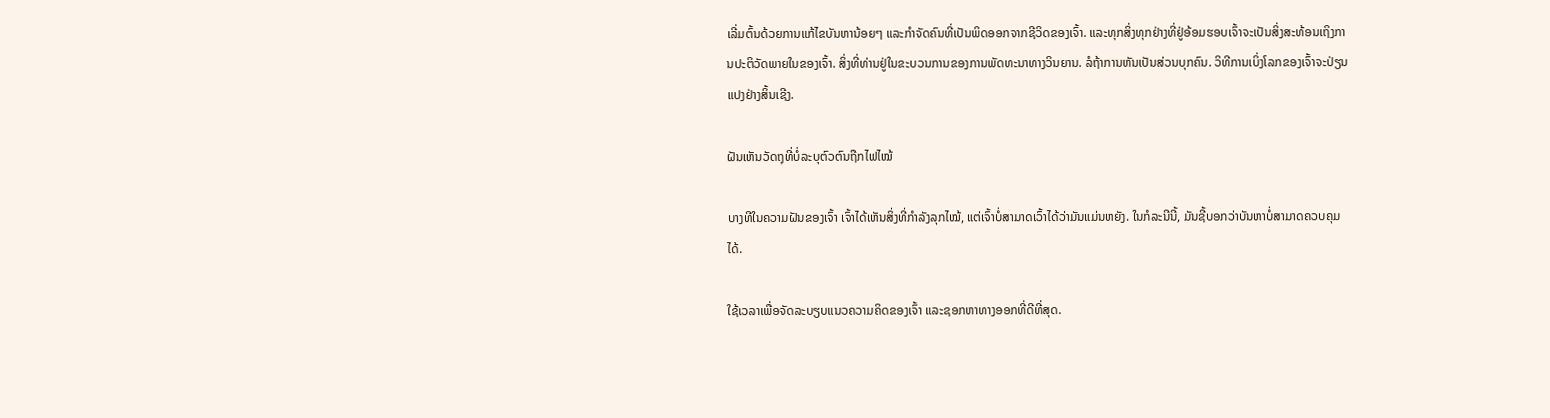ເລີ່ມຕົ້ນດ້ວຍການແກ້ໄຂບັນຫານ້ອຍໆ ແລະກໍາຈັດຄົນທີ່ເປັນພິດອອກຈາກຊີວິດຂອງເຈົ້າ. ແລະທຸກສິ່ງທຸກຢ່າງທີ່ຢູ່ອ້ອມຮອບເຈົ້າຈະເປັນສິ່ງສະທ້ອນເຖິງການປະຕິວັດພາຍໃນຂອງເຈົ້າ. ສິ່ງທີ່ທ່ານຢູ່ໃນຂະບວນການຂອງການພັດທະນາທາງວິນຍານ. ລໍຖ້າການຫັນເປັນສ່ວນບຸກຄົນ. ວິທີການເບິ່ງໂລກຂອງເຈົ້າຈະປ່ຽນແປງຢ່າງສິ້ນເຊີງ.

ຝັນເຫັນວັດຖຸທີ່ບໍ່ລະບຸຕົວຕົນຖືກໄຟໄໝ້

ບາງທີໃນຄວາມຝັນຂອງເຈົ້າ ເຈົ້າໄດ້ເຫັນສິ່ງທີ່ກຳລັງລຸກໄໝ້, ແຕ່ເຈົ້າບໍ່ສາມາດເວົ້າໄດ້ວ່າມັນແມ່ນຫຍັງ. ໃນກໍລະນີນີ້, ມັນຊີ້ບອກວ່າບັນຫາບໍ່ສາມາດຄວບຄຸມໄດ້.

ໃຊ້ເວລາເພື່ອຈັດລະບຽບແນວຄວາມຄິດຂອງເຈົ້າ ແລະຊອກຫາທາງອອກທີ່ດີທີ່ສຸດ.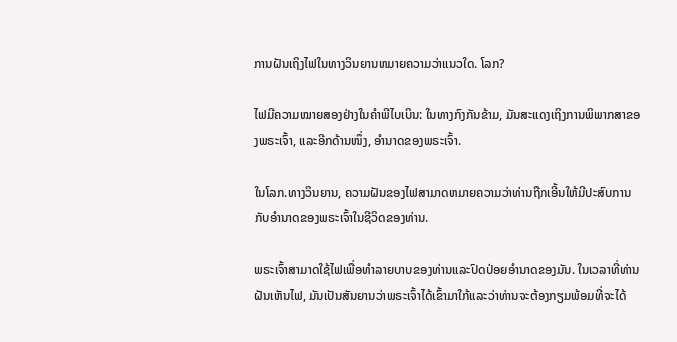ການຝັນເຖິງໄຟໃນທາງວິນຍານຫມາຍຄວາມວ່າແນວໃດ. ໂລກ?

ໄຟມີຄວາມໝາຍສອງຢ່າງໃນຄຳພີໄບເບິນ: ໃນທາງກົງກັນຂ້າມ, ມັນສະແດງເຖິງການພິພາກສາຂອງພຣະເຈົ້າ, ແລະອີກດ້ານໜຶ່ງ, ອຳນາດຂອງພຣະເຈົ້າ.

ໃນໂລກ.ທາງວິນຍານ, ຄວາມຝັນຂອງໄຟສາມາດຫມາຍຄວາມວ່າທ່ານຖືກເອີ້ນໃຫ້ມີປະສົບການກັບອໍານາດຂອງພຣະເຈົ້າໃນຊີວິດຂອງທ່ານ.

ພຣະເຈົ້າສາມາດໃຊ້ໄຟເພື່ອທໍາລາຍບາບຂອງທ່ານແລະປົດປ່ອຍອໍານາດຂອງມັນ. ໃນເວລາທີ່ທ່ານຝັນເຫັນໄຟ, ມັນເປັນສັນຍານວ່າພຣະເຈົ້າໄດ້ເຂົ້າມາໃກ້ແລະວ່າທ່ານຈະຕ້ອງກຽມພ້ອມທີ່ຈະໄດ້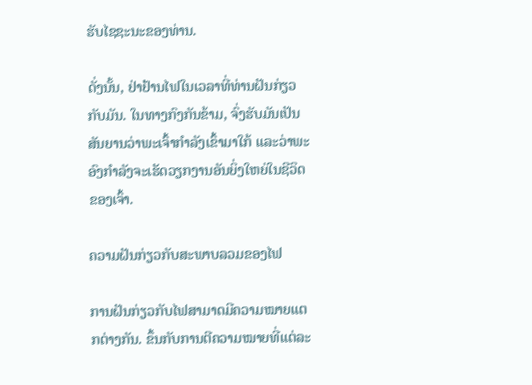ຮັບໄຊຊະນະຂອງທ່ານ.

ດັ່ງນັ້ນ, ຢ່າຢ້ານໄຟໃນເວລາທີ່ທ່ານຝັນກ່ຽວກັບມັນ. ໃນທາງກົງກັນຂ້າມ, ຈົ່ງຮັບມັນເປັນສັນຍານວ່າພະເຈົ້າກຳລັງເຂົ້າມາໃກ້ ແລະວ່າພະອົງກຳລັງຈະເຮັດວຽກງານອັນຍິ່ງໃຫຍ່ໃນຊີວິດຂອງເຈົ້າ.

ຄວາມຝັນກ່ຽວກັບສະພາບລວມຂອງໄຟ

ການຝັນກ່ຽວກັບໄຟສາມາດມີຄວາມໝາຍແຕກຕ່າງກັນ. ຂຶ້ນກັບການຕີຄວາມໝາຍທີ່ແຕ່ລະ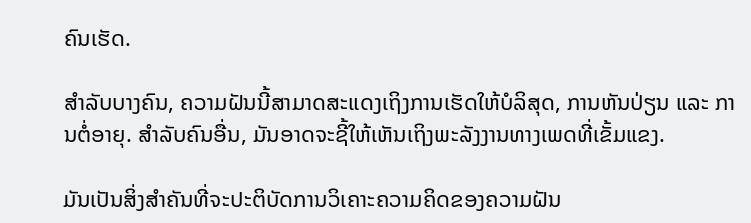ຄົນເຮັດ.

ສຳລັບບາງຄົນ, ຄວາມຝັນນີ້ສາມາດສະແດງເຖິງການເຮັດໃຫ້ບໍລິສຸດ, ການຫັນປ່ຽນ ແລະ ການຕໍ່ອາຍຸ. ສໍາລັບຄົນອື່ນ, ມັນອາດຈະຊີ້ໃຫ້ເຫັນເຖິງພະລັງງານທາງເພດທີ່ເຂັ້ມແຂງ.

ມັນເປັນສິ່ງສໍາຄັນທີ່ຈະປະຕິບັດການວິເຄາະຄວາມຄິດຂອງຄວາມຝັນ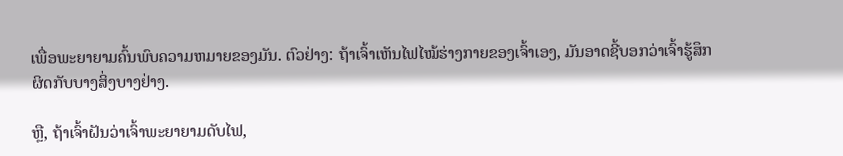ເພື່ອພະຍາຍາມຄົ້ນພົບຄວາມຫມາຍຂອງມັນ. ຕົວຢ່າງ: ຖ້າເຈົ້າເຫັນໄຟໄໝ້ຮ່າງກາຍຂອງເຈົ້າເອງ, ມັນອາດຊີ້ບອກວ່າເຈົ້າຮູ້ສຶກຜິດກັບບາງສິ່ງບາງຢ່າງ.

ຫຼື, ຖ້າເຈົ້າຝັນວ່າເຈົ້າພະຍາຍາມດັບໄຟ,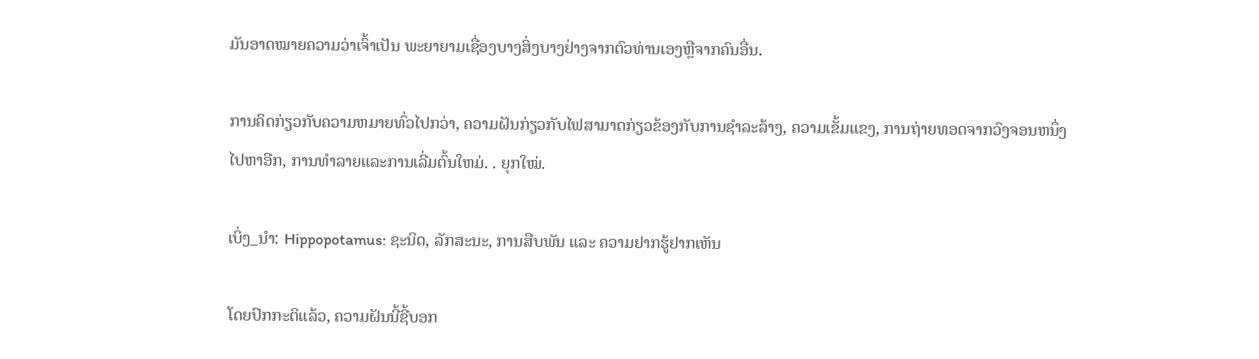ມັນອາດໝາຍຄວາມວ່າເຈົ້າເປັນ ພະຍາຍາມເຊື່ອງບາງສິ່ງບາງຢ່າງຈາກຕົວທ່ານເອງຫຼືຈາກຄົນອື່ນ.

ການຄິດກ່ຽວກັບຄວາມຫມາຍທົ່ວໄປກວ່າ, ຄວາມຝັນກ່ຽວກັບໄຟສາມາດກ່ຽວຂ້ອງກັບການຊໍາລະລ້າງ, ຄວາມເຂັ້ມແຂງ, ການຖ່າຍທອດຈາກວົງຈອນຫນຶ່ງໄປຫາອີກ, ການທໍາລາຍແລະການເລີ່ມຕົ້ນໃຫມ່. . ຍຸກໃໝ່.

ເບິ່ງ_ນຳ: Hippopotamus: ຊະນິດ, ລັກສະນະ, ການສືບພັນ ແລະ ຄວາມຢາກຮູ້ຢາກເຫັນ

ໂດຍປົກກະຕິແລ້ວ, ຄວາມຝັນນີ້ຊີ້ບອກ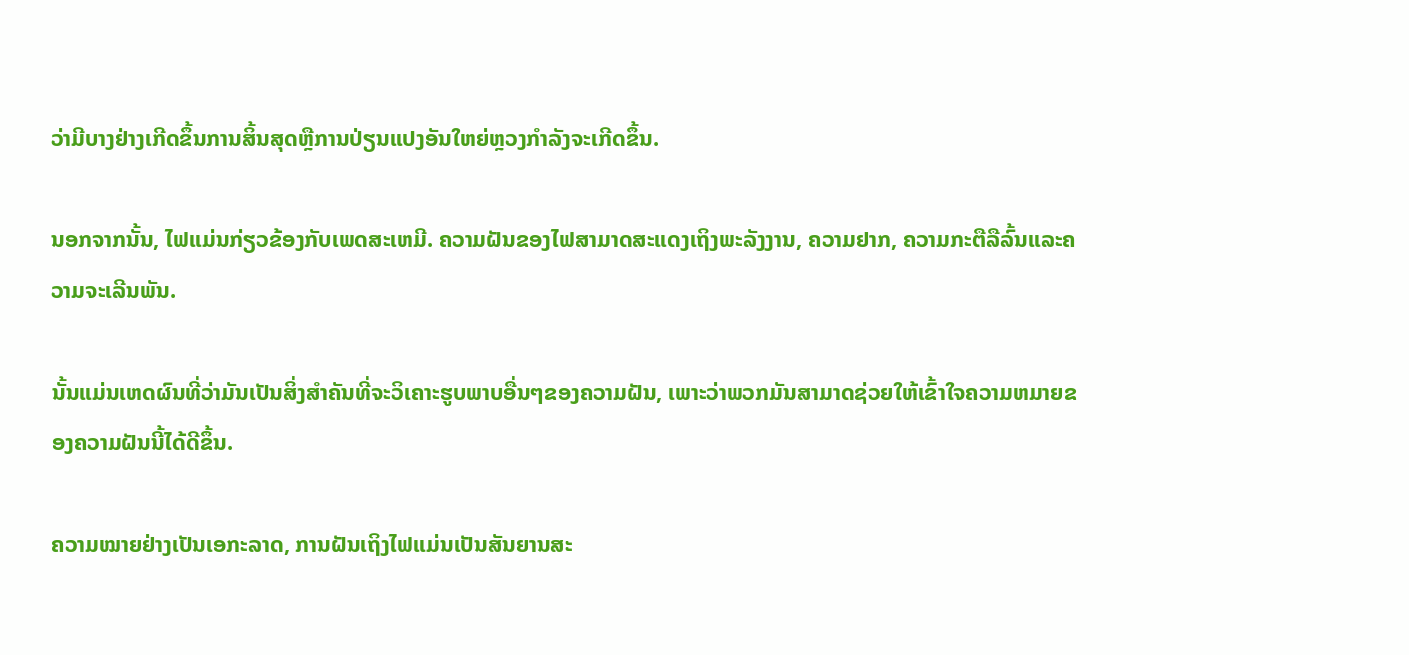ວ່າມີບາງຢ່າງເກີດຂຶ້ນການສິ້ນສຸດຫຼືການປ່ຽນແປງອັນໃຫຍ່ຫຼວງກໍາລັງຈະເກີດຂຶ້ນ.

ນອກຈາກນັ້ນ, ໄຟແມ່ນກ່ຽວຂ້ອງກັບເພດສະເຫມີ. ຄວາມຝັນຂອງໄຟສາມາດສະແດງເຖິງພະລັງງານ, ຄວາມຢາກ, ຄວາມກະຕືລືລົ້ນແລະຄວາມຈະເລີນພັນ.

ນັ້ນແມ່ນເຫດຜົນທີ່ວ່າມັນເປັນສິ່ງສໍາຄັນທີ່ຈະວິເຄາະຮູບພາບອື່ນໆຂອງຄວາມຝັນ, ເພາະວ່າພວກມັນສາມາດຊ່ວຍໃຫ້ເຂົ້າໃຈຄວາມຫມາຍຂອງຄວາມຝັນນີ້ໄດ້ດີຂຶ້ນ.

ຄວາມໝາຍຢ່າງເປັນເອກະລາດ, ການຝັນເຖິງໄຟແມ່ນເປັນສັນຍານສະ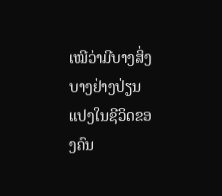ເໝີວ່າມີບາງສິ່ງບາງຢ່າງປ່ຽນແປງໃນຊີວິດຂອງຄົນ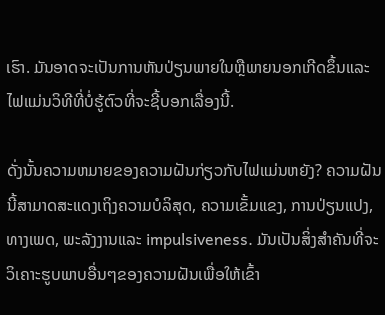ເຮົາ. ມັນອາດຈະເປັນການຫັນປ່ຽນພາຍໃນຫຼືພາຍນອກເກີດຂຶ້ນແລະໄຟແມ່ນວິທີທີ່ບໍ່ຮູ້ຕົວທີ່ຈະຊີ້ບອກເລື່ອງນີ້.

ດັ່ງນັ້ນຄວາມຫມາຍຂອງຄວາມຝັນກ່ຽວກັບໄຟແມ່ນຫຍັງ? ຄວາມຝັນນີ້ສາມາດສະແດງເຖິງຄວາມບໍລິສຸດ, ຄວາມເຂັ້ມແຂງ, ການປ່ຽນແປງ, ທາງເພດ, ພະລັງງານແລະ impulsiveness. ມັນເປັນສິ່ງສໍາຄັນທີ່ຈະວິເຄາະຮູບພາບອື່ນໆຂອງຄວາມຝັນເພື່ອໃຫ້ເຂົ້າ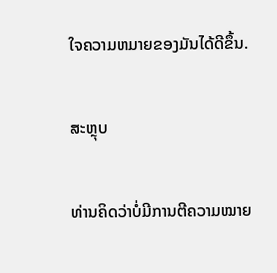ໃຈຄວາມຫມາຍຂອງມັນໄດ້ດີຂຶ້ນ.

ສະຫຼຸບ

ທ່ານຄິດວ່າບໍ່ມີການຕີຄວາມໝາຍ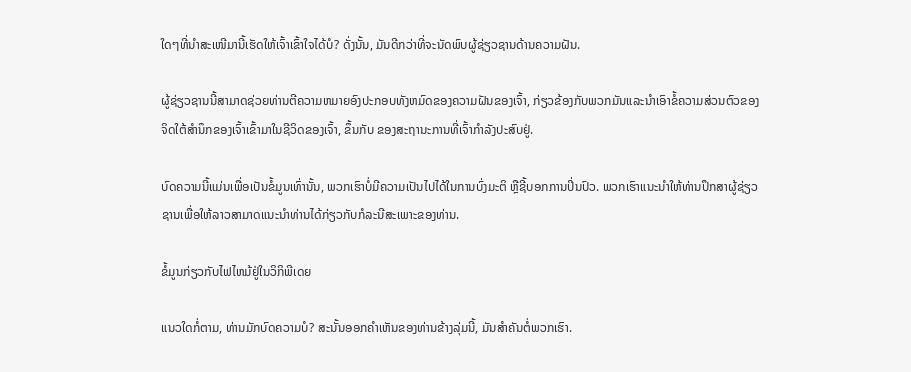ໃດໆທີ່ນໍາສະເໜີມານີ້ເຮັດໃຫ້ເຈົ້າເຂົ້າໃຈໄດ້ບໍ? ດັ່ງນັ້ນ, ມັນດີກວ່າທີ່ຈະນັດພົບຜູ້ຊ່ຽວຊານດ້ານຄວາມຝັນ.

ຜູ້ຊ່ຽວຊານນີ້ສາມາດຊ່ວຍທ່ານຕີຄວາມຫມາຍອົງປະກອບທັງຫມົດຂອງຄວາມຝັນຂອງເຈົ້າ, ກ່ຽວຂ້ອງກັບພວກມັນແລະນໍາເອົາຂໍ້ຄວາມສ່ວນຕົວຂອງຈິດໃຕ້ສໍານຶກຂອງເຈົ້າເຂົ້າມາໃນຊີວິດຂອງເຈົ້າ, ຂຶ້ນກັບ ຂອງສະຖານະການທີ່ເຈົ້າກຳລັງປະສົບຢູ່.

ບົດຄວາມນີ້ແມ່ນເພື່ອເປັນຂໍ້ມູນເທົ່ານັ້ນ, ພວກເຮົາບໍ່ມີຄວາມເປັນໄປໄດ້ໃນການບົ່ງມະຕິ ຫຼືຊີ້ບອກການປິ່ນປົວ. ພວກເຮົາແນະນໍາໃຫ້ທ່ານປຶກສາຜູ້ຊ່ຽວຊານເພື່ອໃຫ້ລາວສາມາດແນະນໍາທ່ານໄດ້ກ່ຽວກັບກໍລະນີສະເພາະຂອງທ່ານ.

ຂໍ້ມູນກ່ຽວກັບໄຟໄຫມ້ຢູ່ໃນວິກິພີເດຍ

ແນວໃດກໍ່ຕາມ, ທ່ານມັກບົດຄວາມບໍ? ສະນັ້ນອອກຄໍາເຫັນຂອງທ່ານຂ້າງລຸ່ມນີ້, ມັນສໍາຄັນຕໍ່ພວກເຮົາ.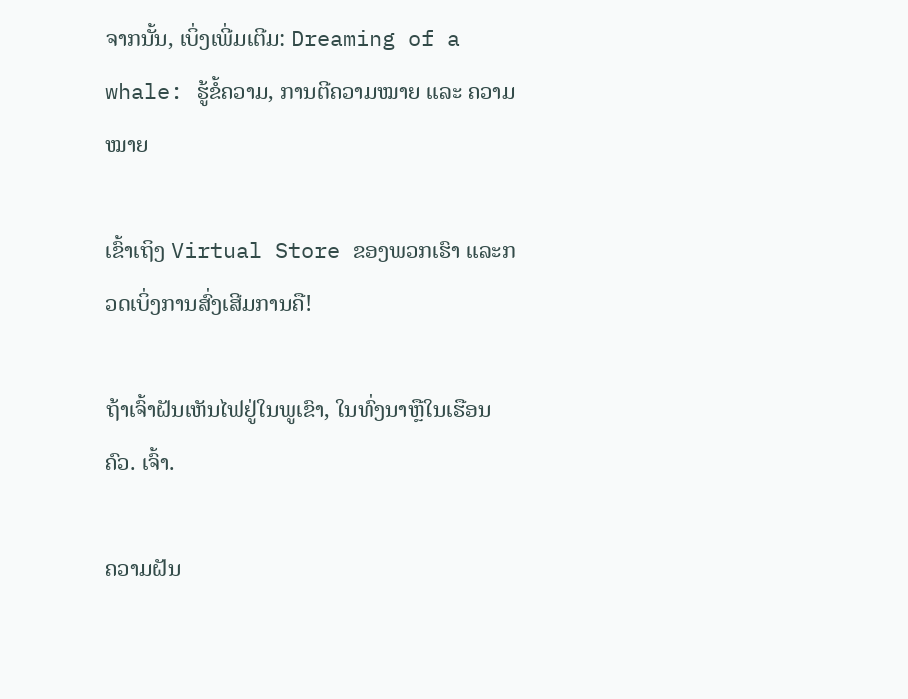ຈາກນັ້ນ, ເບິ່ງເພີ່ມເຕີມ: Dreaming of a whale: ຮູ້ຂໍ້ຄວາມ, ການຕີຄວາມໝາຍ ແລະ ຄວາມໝາຍ

ເຂົ້າເຖິງ Virtual Store ຂອງພວກເຮົາ ແລະກວດເບິ່ງການສົ່ງເສີມການຄື!

ຖ້າເຈົ້າຝັນເຫັນໄຟຢູ່ໃນພູເຂົາ, ໃນທົ່ງນາຫຼືໃນເຮືອນຄົວ. ເຈົ້າ.

ຄວາມຝັນ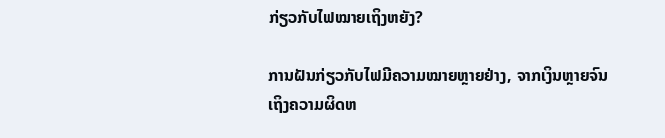ກ່ຽວກັບໄຟໝາຍເຖິງຫຍັງ?

ການຝັນກ່ຽວກັບໄຟມີຄວາມໝາຍຫຼາຍຢ່າງ, ຈາກເງິນຫຼາຍຈົນເຖິງຄວາມຜິດຫ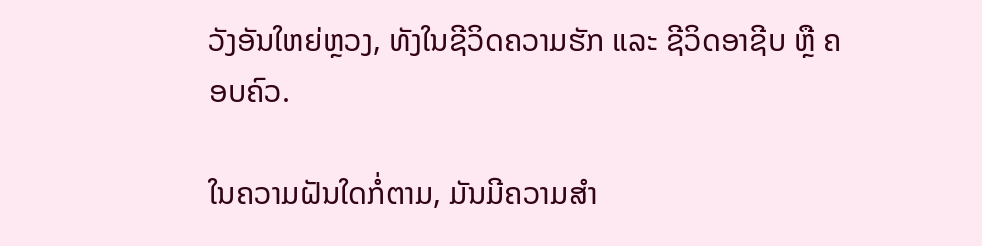ວັງອັນໃຫຍ່ຫຼວງ, ທັງໃນຊີວິດຄວາມຮັກ ແລະ ຊີວິດອາຊີບ ຫຼື ຄອບຄົວ.

ໃນຄວາມຝັນໃດກໍ່ຕາມ, ມັນມີຄວາມສຳ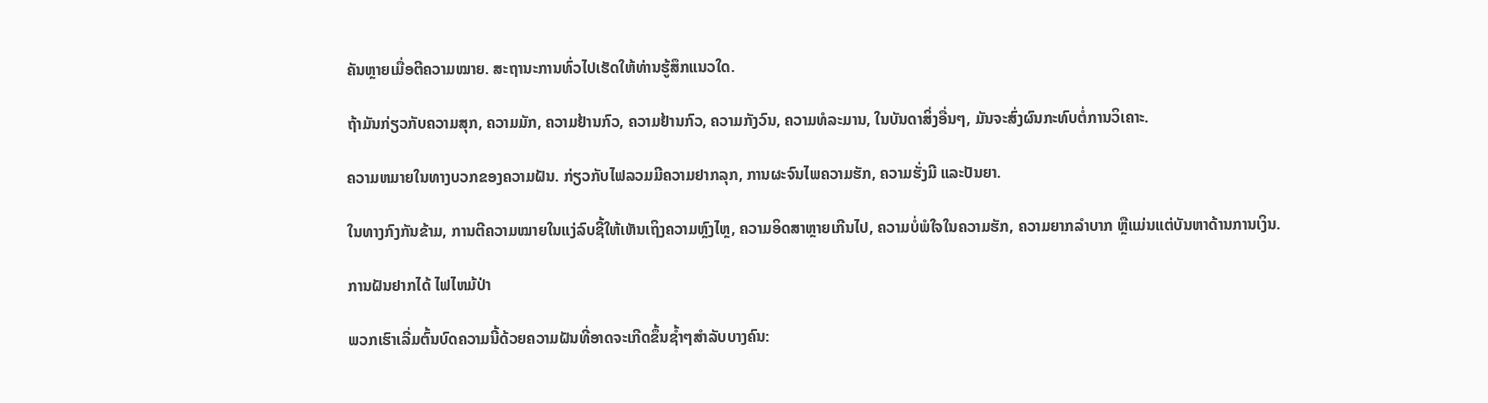ຄັນຫຼາຍເມື່ອຕີຄວາມໝາຍ. ສະຖານະການທົ່ວໄປເຮັດໃຫ້ທ່ານຮູ້ສຶກແນວໃດ.

ຖ້າມັນກ່ຽວກັບຄວາມສຸກ, ຄວາມມັກ, ຄວາມຢ້ານກົວ, ຄວາມຢ້ານກົວ, ຄວາມກັງວົນ, ຄວາມທໍລະມານ, ໃນບັນດາສິ່ງອື່ນໆ, ມັນຈະສົ່ງຜົນກະທົບຕໍ່ການວິເຄາະ.

ຄວາມຫມາຍໃນທາງບວກຂອງຄວາມຝັນ. ກ່ຽວກັບໄຟລວມມີຄວາມຢາກລຸກ, ການຜະຈົນໄພຄວາມຮັກ, ຄວາມຮັ່ງມີ ແລະປັນຍາ.

ໃນທາງກົງກັນຂ້າມ, ການຕີຄວາມໝາຍໃນແງ່ລົບຊີ້ໃຫ້ເຫັນເຖິງຄວາມຫຼົງໄຫຼ, ຄວາມອິດສາຫຼາຍເກີນໄປ, ຄວາມບໍ່ພໍໃຈໃນຄວາມຮັກ, ຄວາມຍາກລຳບາກ ຫຼືແມ່ນແຕ່ບັນຫາດ້ານການເງິນ.

ການຝັນຢາກໄດ້ ໄຟໄຫມ້ປ່າ

ພວກເຮົາເລີ່ມຕົ້ນບົດຄວາມນີ້ດ້ວຍຄວາມຝັນທີ່ອາດຈະເກີດຂຶ້ນຊ້ຳໆສໍາລັບບາງຄົນ: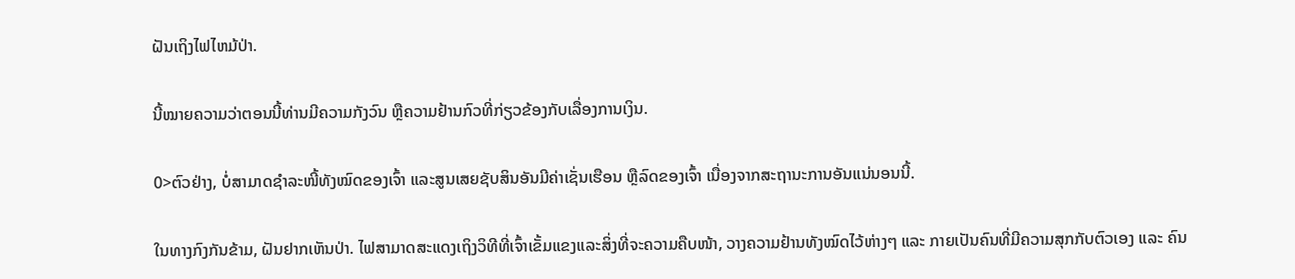ຝັນເຖິງໄຟໄຫມ້ປ່າ.

ນີ້ໝາຍຄວາມວ່າຕອນນີ້ທ່ານມີຄວາມກັງວົນ ຫຼືຄວາມຢ້ານກົວທີ່ກ່ຽວຂ້ອງກັບເລື່ອງການເງິນ.

0>ຕົວຢ່າງ, ບໍ່ສາມາດຊໍາລະໜີ້ທັງໝົດຂອງເຈົ້າ ແລະສູນເສຍຊັບສິນອັນມີຄ່າເຊັ່ນເຮືອນ ຫຼືລົດຂອງເຈົ້າ ເນື່ອງຈາກສະຖານະການອັນແນ່ນອນນີ້.

ໃນທາງກົງກັນຂ້າມ, ຝັນຢາກເຫັນປ່າ. ໄຟສາມາດສະແດງເຖິງວິທີທີ່ເຈົ້າເຂັ້ມແຂງແລະສິ່ງທີ່ຈະຄວາມຄືບໜ້າ, ວາງຄວາມຢ້ານທັງໝົດໄວ້ຫ່າງໆ ແລະ ກາຍເປັນຄົນທີ່ມີຄວາມສຸກກັບຕົວເອງ ແລະ ຄົນ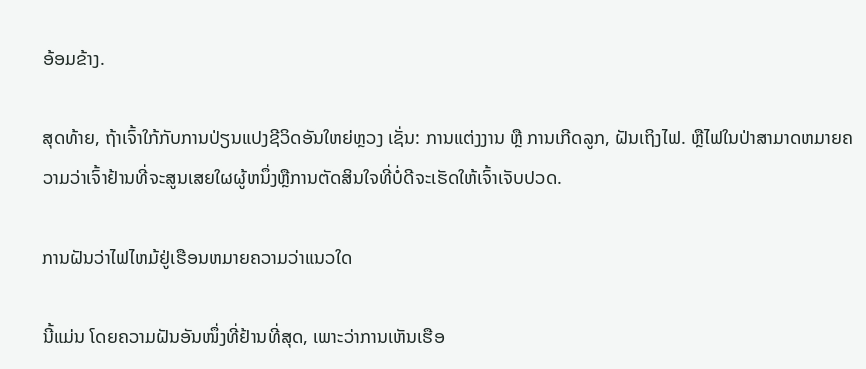ອ້ອມຂ້າງ.

ສຸດທ້າຍ, ຖ້າເຈົ້າໃກ້ກັບການປ່ຽນແປງຊີວິດອັນໃຫຍ່ຫຼວງ ເຊັ່ນ: ການແຕ່ງງານ ຫຼື ການເກີດລູກ, ຝັນເຖິງໄຟ. ຫຼືໄຟໃນປ່າສາມາດຫມາຍຄວາມວ່າເຈົ້າຢ້ານທີ່ຈະສູນເສຍໃຜຜູ້ຫນຶ່ງຫຼືການຕັດສິນໃຈທີ່ບໍ່ດີຈະເຮັດໃຫ້ເຈົ້າເຈັບປວດ.

ການຝັນວ່າໄຟໄຫມ້ຢູ່ເຮືອນຫມາຍຄວາມວ່າແນວໃດ

ນີ້ແມ່ນ ໂດຍຄວາມຝັນອັນໜຶ່ງທີ່ຢ້ານທີ່ສຸດ, ເພາະວ່າການເຫັນເຮືອ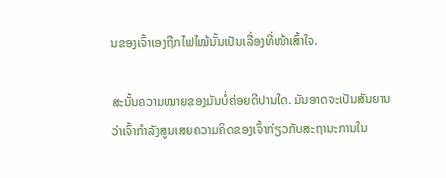ນຂອງເຈົ້າເອງຖືກໄຟໄໝ້ນັ້ນເປັນເລື່ອງທີ່ໜ້າເສົ້າໃຈ.

ສະນັ້ນຄວາມໝາຍຂອງມັນບໍ່ຄ່ອຍດີປານໃດ. ມັນອາດຈະເປັນສັນຍານວ່າເຈົ້າກໍາລັງສູນເສຍຄວາມຄິດຂອງເຈົ້າກ່ຽວກັບສະຖານະການໃນ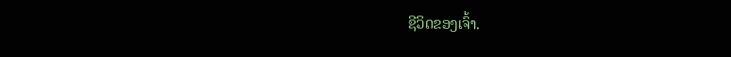ຊີວິດຂອງເຈົ້າ.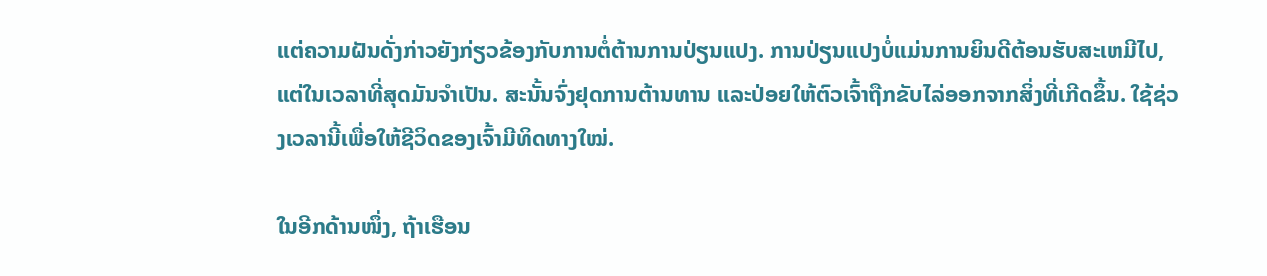ແຕ່ຄວາມຝັນດັ່ງກ່າວຍັງກ່ຽວຂ້ອງກັບການຕໍ່ຕ້ານການປ່ຽນແປງ. ການປ່ຽນແປງບໍ່ແມ່ນການຍິນດີຕ້ອນຮັບສະເຫມີໄປ, ແຕ່ໃນເວລາທີ່ສຸດມັນຈໍາເປັນ. ສະນັ້ນຈົ່ງຢຸດການຕ້ານທານ ແລະປ່ອຍໃຫ້ຕົວເຈົ້າຖືກຂັບໄລ່ອອກຈາກສິ່ງທີ່ເກີດຂຶ້ນ. ໃຊ້ຊ່ວງເວລານີ້ເພື່ອໃຫ້ຊີວິດຂອງເຈົ້າມີທິດທາງໃໝ່.

ໃນອີກດ້ານໜຶ່ງ, ຖ້າເຮືອນ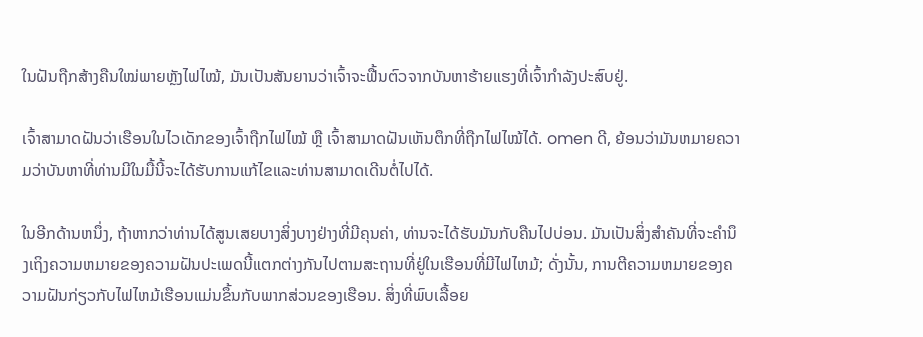ໃນຝັນຖືກສ້າງຄືນໃໝ່ພາຍຫຼັງໄຟໄໝ້, ມັນເປັນສັນຍານວ່າເຈົ້າຈະຟື້ນຕົວຈາກບັນຫາຮ້າຍແຮງທີ່ເຈົ້າກຳລັງປະສົບຢູ່.

ເຈົ້າສາມາດຝັນວ່າເຮືອນໃນໄວເດັກຂອງເຈົ້າຖືກໄຟໄໝ້ ຫຼື ເຈົ້າສາມາດຝັນເຫັນຕຶກທີ່ຖືກໄຟໄໝ້ໄດ້. omen ດີ, ຍ້ອນວ່າມັນຫມາຍຄວາມວ່າບັນຫາທີ່ທ່ານມີໃນມື້ນີ້ຈະໄດ້ຮັບການແກ້ໄຂແລະທ່ານສາມາດເດີນຕໍ່ໄປໄດ້.

ໃນອີກດ້ານຫນຶ່ງ, ຖ້າຫາກວ່າທ່ານໄດ້ສູນເສຍບາງສິ່ງບາງຢ່າງທີ່ມີຄຸນຄ່າ, ທ່ານຈະໄດ້ຮັບມັນກັບຄືນໄປບ່ອນ. ມັນເປັນສິ່ງສໍາຄັນທີ່ຈະຄໍານຶງເຖິງຄວາມຫມາຍຂອງຄວາມຝັນປະເພດນີ້ແຕກຕ່າງກັນໄປຕາມສະຖານທີ່ຢູ່ໃນເຮືອນທີ່ມີໄຟໄຫມ້; ດັ່ງນັ້ນ, ການຕີຄວາມຫມາຍຂອງຄວາມຝັນກ່ຽວກັບໄຟໄຫມ້ເຮືອນແມ່ນຂຶ້ນກັບພາກສ່ວນຂອງເຮືອນ. ສິ່ງທີ່ພົບເລື້ອຍ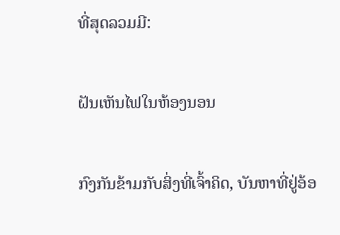ທີ່ສຸດລວມມີ:

ຝັນເຫັນໄຟໃນຫ້ອງນອນ

ກົງກັນຂ້າມກັບສິ່ງທີ່ເຈົ້າຄິດ, ບັນຫາທີ່ຢູ່ອ້ອ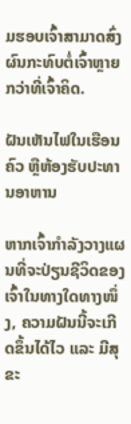ມຮອບເຈົ້າສາມາດສົ່ງຜົນກະທົບຕໍ່ເຈົ້າຫຼາຍກວ່າທີ່ເຈົ້າຄິດ.

ຝັນເຫັນໄຟໃນເຮືອນຄົວ ຫຼືຫ້ອງຮັບປະທານອາຫານ

ຫາກເຈົ້າກຳລັງວາງແຜນທີ່ຈະປ່ຽນຊີວິດຂອງເຈົ້າໃນທາງໃດທາງໜຶ່ງ, ຄວາມຝັນນີ້ຈະເກີດຂຶ້ນໄດ້ໄວ ແລະ ມີສຸຂະ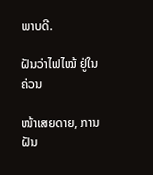ພາບດີ.

ຝັນວ່າໄຟໄໝ້ ຢູ່ໃນຄ່ວນ

ໜ້າເສຍດາຍ, ການຝັນ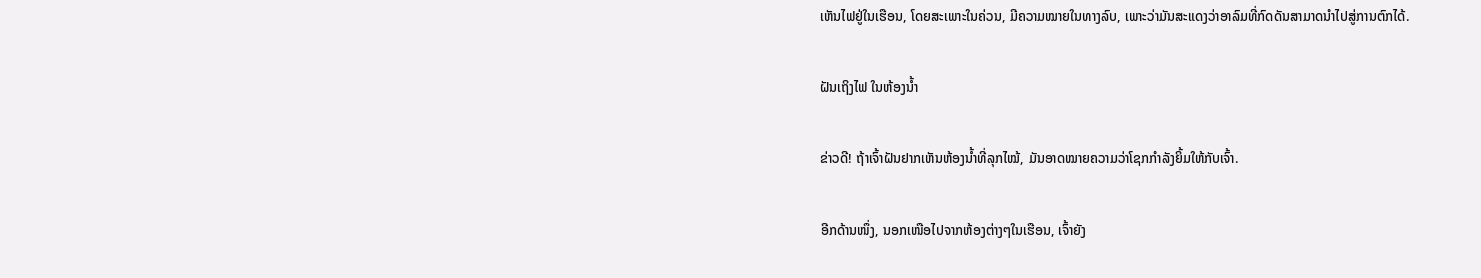ເຫັນໄຟຢູ່ໃນເຮືອນ, ໂດຍສະເພາະໃນຄ່ວນ, ມີຄວາມໝາຍໃນທາງລົບ, ເພາະວ່າມັນສະແດງວ່າອາລົມທີ່ກົດດັນສາມາດນຳໄປສູ່ການຕົກໄດ້.

ຝັນເຖິງໄຟ ໃນຫ້ອງນ້ຳ

ຂ່າວດີ! ຖ້າເຈົ້າຝັນຢາກເຫັນຫ້ອງນໍ້າທີ່ລຸກໄໝ້, ມັນອາດໝາຍຄວາມວ່າໂຊກກຳລັງຍິ້ມໃຫ້ກັບເຈົ້າ.

ອີກດ້ານໜຶ່ງ, ນອກເໜືອໄປຈາກຫ້ອງຕ່າງໆໃນເຮືອນ, ເຈົ້າຍັງ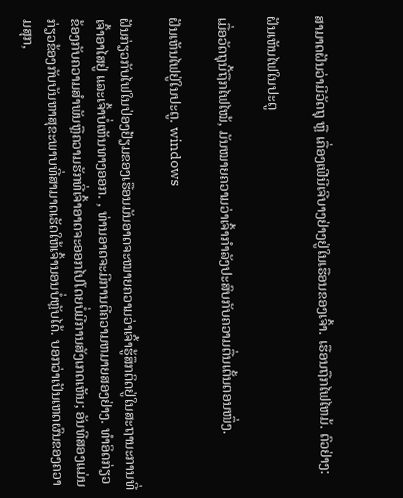ສາມາດຝັນວ່າມີວັດຖຸ ຫຼື ເຄື່ອງເຟີນີເຈີບາງຢ່າງຢູ່ໃນເຮືອນຂອງເຈົ້າ. ເຮືອນຖືກໄຟໄຫມ້. ຕົວຢ່າງ:

ຝັນເຫັນໄຟໃນປະຕູ

ເມື່ອວັດຖຸນີ້ຖືກໄຟໄໝ້, ມັນໝາຍຄວາມວ່າເຈົ້າກຳລັງປະສົບກັບຄວາມຕື່ນເຕັ້ນຕອນໜຶ່ງ.

ຝັນເຫັນໄຟຢູ່ໃນປະຕູ. windows

ຝັນກ່ຽວກັບໄຟໃນປ່ອງຢ້ຽມຂອງເຮືອນມັນອາດຈະໝາຍຄວາມວ່າເຈົ້າຮູ້ສຶກຕິດຢູ່ໃນສະຖານະການທີ່ເຈົ້າອາໄສຢູ່ ແລະເຈົ້າບໍ່ເຫັນທາງອອກ. , ທ່ານອາດຈະມີການຕີຄວາມຫມາຍສອງຢ່າງ. ທໍາອິດກ່ຽວຂ້ອງກັບຄວາມສໍາພັນຫຼືຄວາມຮັກທີ່ເຈົ້າອາດຈະອອກໄປໂດຍບໍ່ມີການສັງເກດເຫັນ; ອັນທີສອງແມ່ນກ່ຽວຂ້ອງກັບບັນຫາສຸຂະພາບທີ່ສາມາດເຮັດໃຫ້ເຈົ້ານອນບໍ່ຫຼັບໄດ້. ບອກວ່າເປັນເຫດຜົນຂອງຄວາມສຸກ,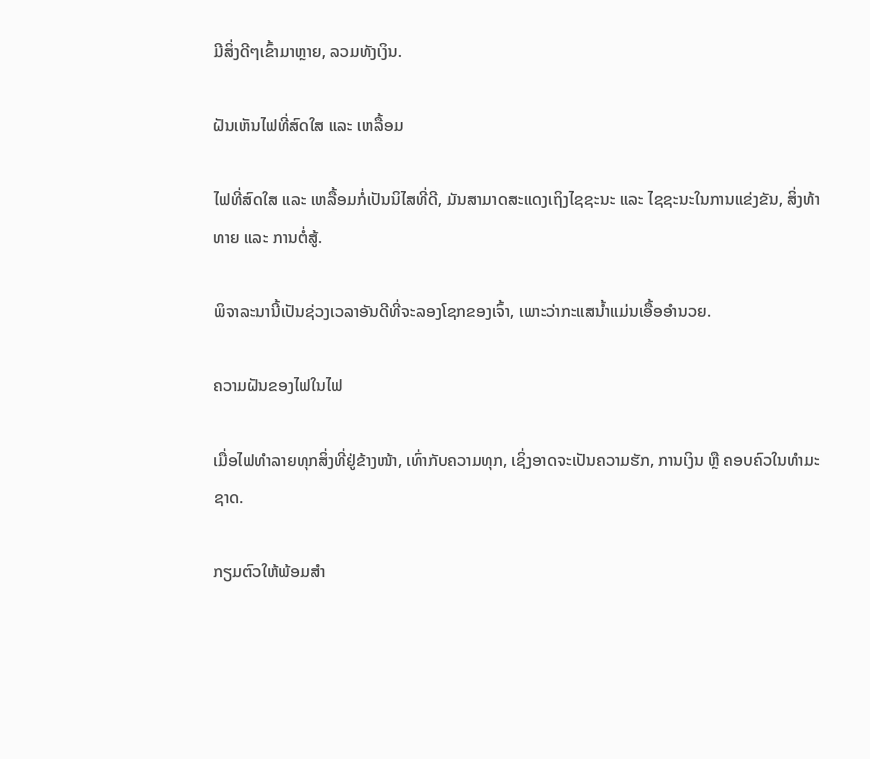ມີສິ່ງດີໆເຂົ້າມາຫຼາຍ, ລວມທັງເງິນ.

ຝັນເຫັນໄຟທີ່ສົດໃສ ແລະ ເຫລື້ອມ

ໄຟທີ່ສົດໃສ ແລະ ເຫລື້ອມກໍ່ເປັນນິໄສທີ່ດີ, ມັນສາມາດສະແດງເຖິງໄຊຊະນະ ແລະ ໄຊຊະນະໃນການແຂ່ງຂັນ, ສິ່ງທ້າທາຍ ແລະ ການຕໍ່ສູ້.

ພິຈາລະນານີ້ເປັນຊ່ວງເວລາອັນດີທີ່ຈະລອງໂຊກຂອງເຈົ້າ, ເພາະວ່າກະແສນໍ້າແມ່ນເອື້ອອໍານວຍ.

ຄວາມຝັນຂອງໄຟໃນໄຟ

ເມື່ອໄຟທຳລາຍທຸກສິ່ງທີ່ຢູ່ຂ້າງໜ້າ, ເທົ່າກັບຄວາມທຸກ, ເຊິ່ງອາດຈະເປັນຄວາມຮັກ, ການເງິນ ຫຼື ຄອບຄົວໃນທຳມະຊາດ.

ກຽມຕົວໃຫ້ພ້ອມສຳ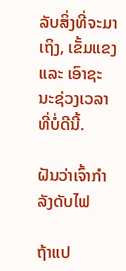ລັບສິ່ງທີ່ຈະມາເຖິງ, ເຂັ້ມແຂງ ແລະ ເອົາຊະນະຊ່ວງເວລາທີ່ບໍ່ດີນີ້.

ຝັນວ່າເຈົ້າກຳລັງດັບໄຟ

ຖ້າແປ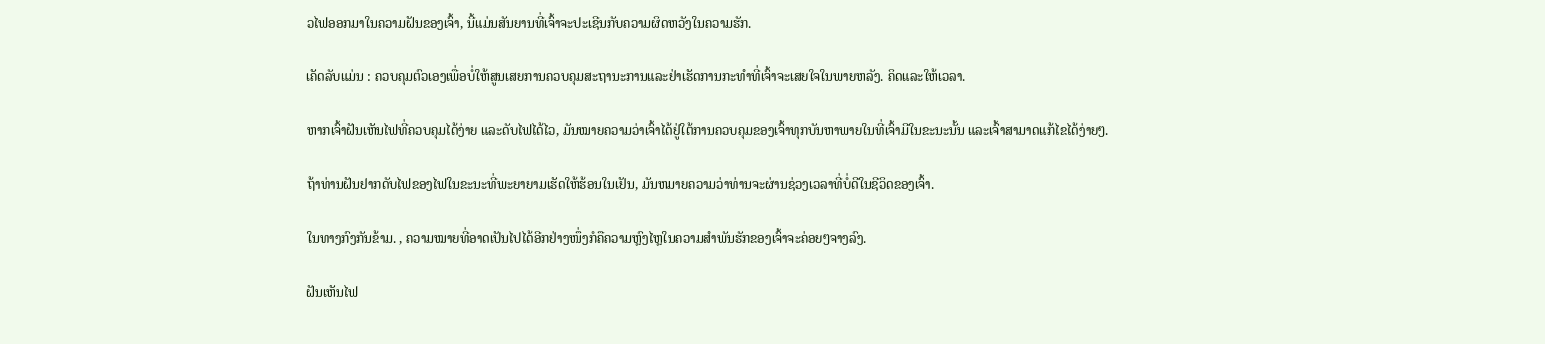ວໄຟອອກມາໃນຄວາມຝັນຂອງເຈົ້າ, ນີ້ແມ່ນສັນຍານທີ່ເຈົ້າຈະປະເຊີນກັບຄວາມຜິດຫວັງໃນຄວາມຮັກ.

ເຄັດລັບແມ່ນ : ຄວບຄຸມຕົວເອງເພື່ອບໍ່ໃຫ້ສູນເສຍການຄວບຄຸມສະຖານະການແລະຢ່າເຮັດການກະທໍາທີ່ເຈົ້າຈະເສຍໃຈໃນພາຍຫລັງ. ຄິດແລະໃຫ້ເວລາ.

ຫາກເຈົ້າຝັນເຫັນໄຟທີ່ຄວບຄຸມໄດ້ງ່າຍ ແລະດັບໄຟໄດ້ໄວ, ມັນໝາຍຄວາມວ່າເຈົ້າໄດ້ຢູ່ໃຕ້ການຄວບຄຸມຂອງເຈົ້າທຸກບັນຫາພາຍໃນທີ່ເຈົ້າມີໃນຂະນະນັ້ນ ແລະເຈົ້າສາມາດແກ້ໄຂໄດ້ງ່າຍໆ.

ຖ້າທ່ານຝັນຢາກດັບໄຟຂອງໄຟໃນຂະນະທີ່ພະຍາຍາມເຮັດໃຫ້ຮ້ອນໃນເຢັນ, ມັນຫມາຍຄວາມວ່າທ່ານຈະຜ່ານຊ່ວງເວລາທີ່ບໍ່ດີໃນຊີວິດຂອງເຈົ້າ.

ໃນທາງກົງກັນຂ້າມ. , ຄວາມໝາຍທີ່ອາດເປັນໄປໄດ້ອີກຢ່າງໜຶ່ງກໍຄືຄວາມຫຼົງໄຫຼໃນຄວາມສຳພັນຮັກຂອງເຈົ້າຈະຄ່ອຍໆຈາງລົງ.

ຝັນເຫັນໄຟ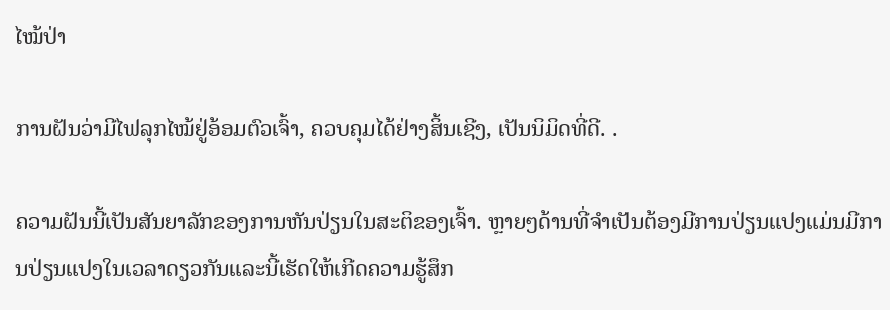ໄໝ້ປ່າ

ການຝັນວ່າມີໄຟລຸກໄໝ້ຢູ່ອ້ອມຕົວເຈົ້າ, ຄວບຄຸມໄດ້ຢ່າງສິ້ນເຊີງ, ເປັນນິມິດທີ່ດີ. .

ຄວາມຝັນນີ້ເປັນສັນຍາລັກຂອງການຫັນປ່ຽນໃນສະຕິຂອງເຈົ້າ. ຫຼາຍໆດ້ານທີ່ຈໍາເປັນຕ້ອງມີການປ່ຽນແປງແມ່ນມີການປ່ຽນແປງໃນເວລາດຽວກັນແລະນີ້ເຮັດໃຫ້ເກີດຄວາມຮູ້ສຶກ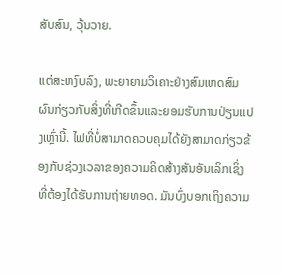ສັບສົນ, ວຸ້ນວາຍ.

ແຕ່ສະຫງົບລົງ, ພະຍາຍາມວິເຄາະຢ່າງສົມເຫດສົມຜົນກ່ຽວກັບສິ່ງທີ່ເກີດຂຶ້ນແລະຍອມຮັບການປ່ຽນແປງເຫຼົ່ານີ້. ໄຟທີ່ບໍ່ສາມາດຄວບຄຸມໄດ້ຍັງສາມາດກ່ຽວຂ້ອງກັບຊ່ວງເວລາຂອງຄວາມຄິດສ້າງສັນອັນເລິກເຊິ່ງທີ່ຕ້ອງໄດ້ຮັບການຖ່າຍທອດ. ມັນບົ່ງບອກເຖິງຄວາມ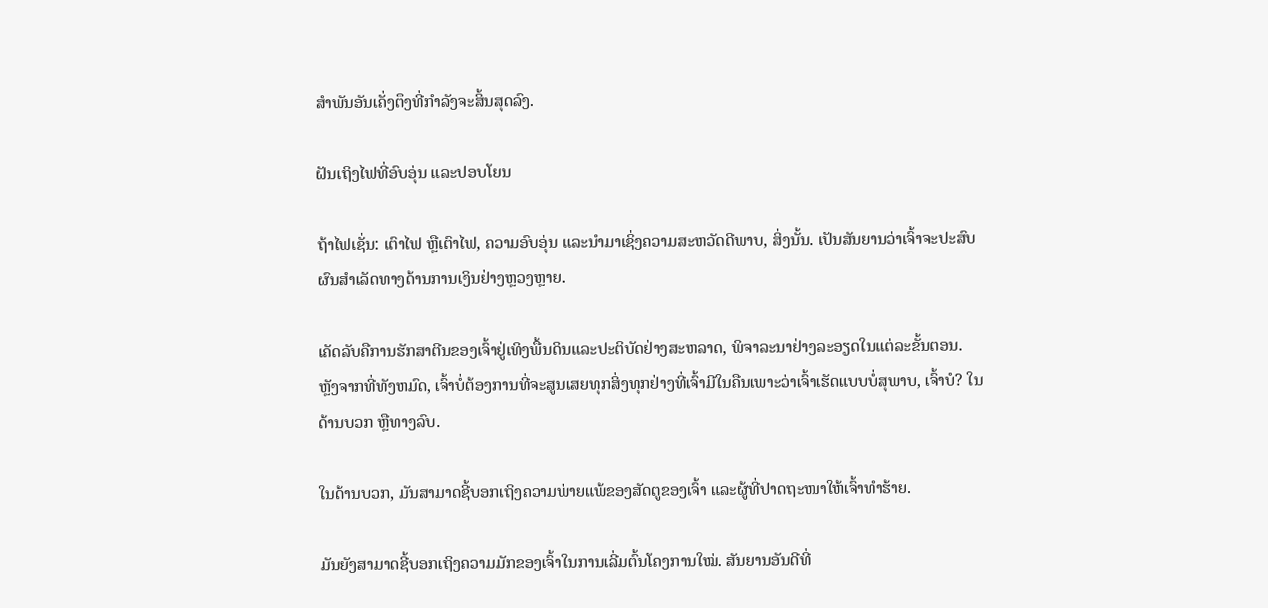ສຳພັນອັນເຄັ່ງຕຶງທີ່ກຳລັງຈະສິ້ນສຸດລົງ.

ຝັນເຖິງໄຟທີ່ອົບອຸ່ນ ແລະປອບໂຍນ

ຖ້າໄຟເຊັ່ນ: ເຕົາໄຟ ຫຼືເຕົາໄຟ, ຄວາມອົບອຸ່ນ ແລະນຳມາເຊິ່ງຄວາມສະຫວັດດີພາບ, ສິ່ງນັ້ນ. ເປັນສັນຍານວ່າເຈົ້າຈະປະສົບຜົນສໍາເລັດທາງດ້ານການເງິນຢ່າງຫຼວງຫຼາຍ.

ເຄັດລັບຄືການຮັກສາຕີນຂອງເຈົ້າຢູ່ເທິງພື້ນດິນແລະປະຕິບັດຢ່າງສະຫລາດ, ພິຈາລະນາຢ່າງລະອຽດໃນແຕ່ລະຂັ້ນຕອນ. ຫຼັງຈາກທີ່ທັງຫມົດ, ເຈົ້າບໍ່ຕ້ອງການທີ່ຈະສູນເສຍທຸກສິ່ງທຸກຢ່າງທີ່ເຈົ້າມີໃນຄືນເພາະວ່າເຈົ້າເຮັດແບບບໍ່ສຸພາບ, ເຈົ້າບໍ? ໃນດ້ານບວກ ຫຼືທາງລົບ.

ໃນດ້ານບວກ, ມັນສາມາດຊີ້ບອກເຖິງຄວາມພ່າຍແພ້ຂອງສັດຕູຂອງເຈົ້າ ແລະຜູ້ທີ່ປາດຖະໜາໃຫ້ເຈົ້າທຳຮ້າຍ.

ມັນຍັງສາມາດຊີ້ບອກເຖິງຄວາມມັກຂອງເຈົ້າໃນການເລີ່ມຕົ້ນໂຄງການໃໝ່. ສັນຍານອັນດີທີ່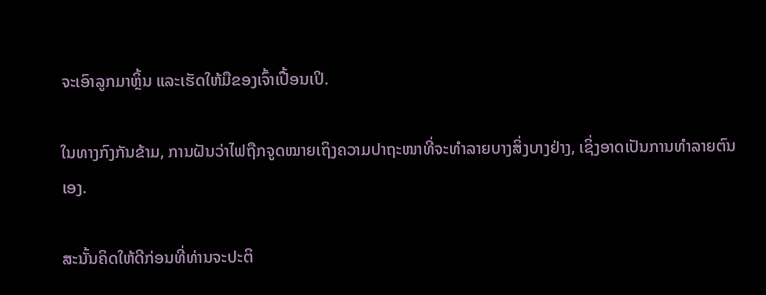ຈະເອົາລູກມາຫຼິ້ນ ແລະເຮັດໃຫ້ມືຂອງເຈົ້າເປື້ອນເປິ.

ໃນທາງກົງກັນຂ້າມ, ການຝັນວ່າໄຟຖືກຈູດໝາຍເຖິງຄວາມປາຖະໜາທີ່ຈະທຳລາຍບາງສິ່ງບາງຢ່າງ, ເຊິ່ງອາດເປັນການທຳລາຍຕົນເອງ.

ສະນັ້ນຄິດໃຫ້ດີກ່ອນທີ່ທ່ານຈະປະຕິ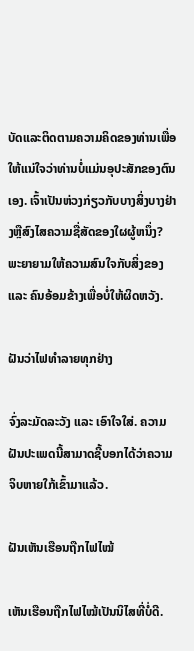ບັດແລະຕິດຕາມຄວາມຄິດຂອງທ່ານເພື່ອໃຫ້ແນ່ໃຈວ່າທ່ານບໍ່ແມ່ນອຸປະສັກຂອງຕົນເອງ. ເຈົ້າເປັນຫ່ວງກ່ຽວກັບບາງສິ່ງບາງຢ່າງຫຼືສົງໄສຄວາມຊື່ສັດຂອງໃຜຜູ້ຫນຶ່ງ? ພະຍາຍາມໃຫ້ຄວາມສົນໃຈກັບສິ່ງຂອງ ແລະ ຄົນອ້ອມຂ້າງເພື່ອບໍ່ໃຫ້ຜິດຫວັງ.

ຝັນວ່າໄຟທຳລາຍທຸກຢ່າງ

ຈົ່ງລະມັດລະວັງ ແລະ ເອົາໃຈໃສ່. ຄວາມຝັນປະເພດນີ້ສາມາດຊີ້ບອກໄດ້ວ່າຄວາມຈິບຫາຍໃກ້ເຂົ້າມາແລ້ວ.

ຝັນເຫັນເຮືອນຖືກໄຟໄໝ້

ເຫັນເຮືອນຖືກໄຟໄໝ້ເປັນນິໄສທີ່ບໍ່ດີ.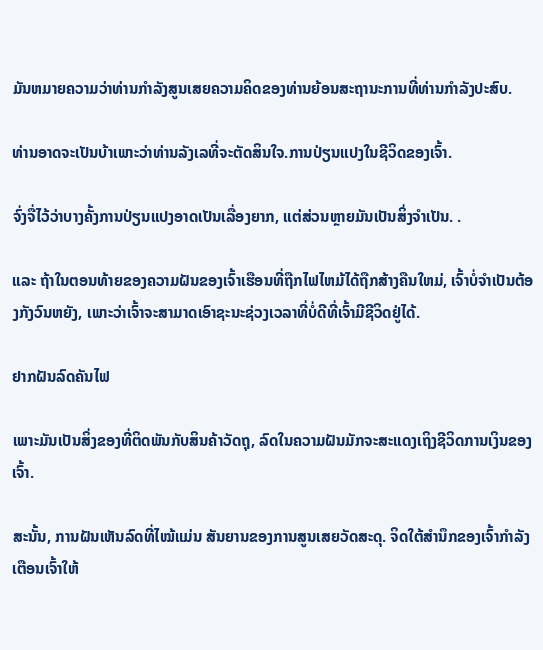ມັນຫມາຍຄວາມວ່າທ່ານກໍາລັງສູນເສຍຄວາມຄິດຂອງທ່ານຍ້ອນສະຖານະການທີ່ທ່ານກໍາລັງປະສົບ.

ທ່ານອາດຈະເປັນບ້າເພາະວ່າທ່ານລັງເລທີ່ຈະຕັດສິນໃຈ.ການປ່ຽນແປງໃນຊີວິດຂອງເຈົ້າ.

ຈົ່ງຈື່ໄວ້ວ່າບາງຄັ້ງການປ່ຽນແປງອາດເປັນເລື່ອງຍາກ, ແຕ່ສ່ວນຫຼາຍມັນເປັນສິ່ງຈໍາເປັນ. .

ແລະ ຖ້າໃນຕອນທ້າຍຂອງຄວາມຝັນຂອງເຈົ້າເຮືອນທີ່ຖືກໄຟໄຫມ້ໄດ້ຖືກສ້າງຄືນໃຫມ່, ເຈົ້າບໍ່ຈໍາເປັນຕ້ອງກັງວົນຫຍັງ, ເພາະວ່າເຈົ້າຈະສາມາດເອົາຊະນະຊ່ວງເວລາທີ່ບໍ່ດີທີ່ເຈົ້າມີຊີວິດຢູ່ໄດ້.

ຢາກຝັນລົດຄັນໄຟ

ເພາະມັນເປັນສິ່ງຂອງທີ່ຕິດພັນກັບສິນຄ້າວັດຖຸ, ລົດໃນຄວາມຝັນມັກຈະສະແດງເຖິງຊີວິດການເງິນຂອງເຈົ້າ.

ສະນັ້ນ, ການຝັນເຫັນລົດທີ່ໄໝ້ແມ່ນ ສັນຍານຂອງການສູນເສຍວັດສະດຸ. ຈິດໃຕ້ສຳນຶກຂອງເຈົ້າກຳລັງເຕືອນເຈົ້າໃຫ້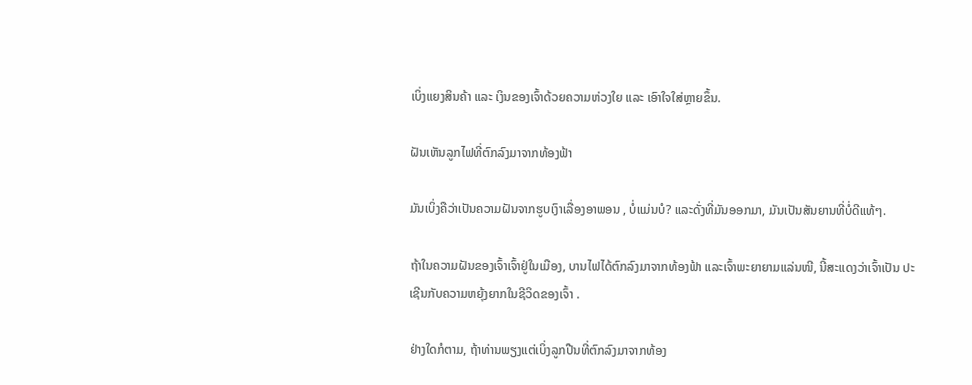ເບິ່ງແຍງສິນຄ້າ ແລະ ເງິນຂອງເຈົ້າດ້ວຍຄວາມຫ່ວງໃຍ ແລະ ເອົາໃຈໃສ່ຫຼາຍຂຶ້ນ.

ຝັນເຫັນລູກໄຟທີ່ຕົກລົງມາຈາກທ້ອງຟ້າ

ມັນເບິ່ງຄືວ່າເປັນຄວາມຝັນຈາກຮູບເງົາເລື່ອງອາພອນ , ບໍ່ແມ່ນບໍ? ແລະດັ່ງທີ່ມັນອອກມາ, ມັນເປັນສັນຍານທີ່ບໍ່ດີແທ້ໆ.

ຖ້າໃນຄວາມຝັນຂອງເຈົ້າເຈົ້າຢູ່ໃນເມືອງ, ບານໄຟໄດ້ຕົກລົງມາຈາກທ້ອງຟ້າ ແລະເຈົ້າພະຍາຍາມແລ່ນໜີ, ນີ້ສະແດງວ່າເຈົ້າເປັນ ປະເຊີນກັບຄວາມຫຍຸ້ງຍາກໃນຊີວິດຂອງເຈົ້າ .

ຢ່າງໃດກໍຕາມ, ຖ້າທ່ານພຽງແຕ່ເບິ່ງລູກປືນທີ່ຕົກລົງມາຈາກທ້ອງ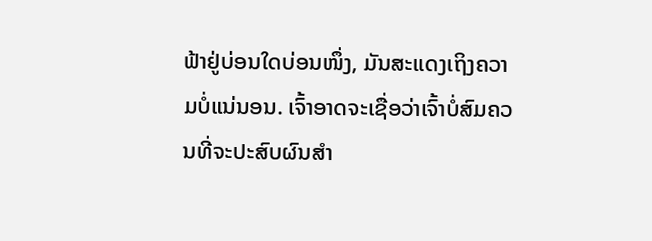ຟ້າຢູ່ບ່ອນໃດບ່ອນໜຶ່ງ, ມັນສະແດງເຖິງຄວາມບໍ່ແນ່ນອນ. ເຈົ້າອາດຈະເຊື່ອວ່າເຈົ້າບໍ່ສົມຄວນທີ່ຈະປະສົບຜົນສໍາ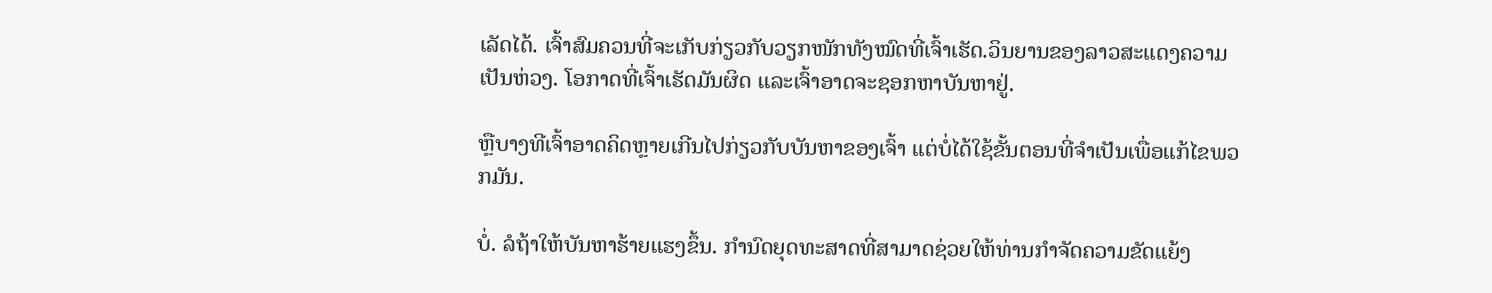ເລັດໄດ້. ເຈົ້າສົມຄວນທີ່ຈະເກັບກ່ຽວກັບວຽກໜັກທັງໝົດທີ່ເຈົ້າເຮັດ.ວິນຍານຂອງລາວສະແດງຄວາມເປັນຫ່ວງ. ໂອກາດທີ່ເຈົ້າເຮັດມັນຜິດ ແລະເຈົ້າອາດຈະຊອກຫາບັນຫາຢູ່.

ຫຼືບາງທີເຈົ້າອາດຄິດຫຼາຍເກີນໄປກ່ຽວກັບບັນຫາຂອງເຈົ້າ ແຕ່ບໍ່ໄດ້ໃຊ້ຂັ້ນຕອນທີ່ຈໍາເປັນເພື່ອແກ້ໄຂພວກມັນ.

ບໍ່. ລໍຖ້າໃຫ້ບັນຫາຮ້າຍແຮງຂຶ້ນ. ກໍານົດຍຸດທະສາດທີ່ສາມາດຊ່ວຍໃຫ້ທ່ານກໍາຈັດຄວາມຂັດແຍ້ງ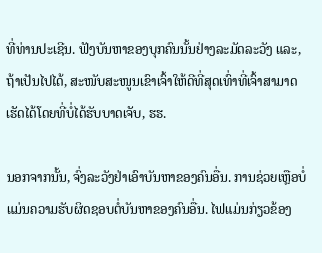ທີ່ທ່ານປະເຊີນ. ຟັງບັນຫາຂອງບຸກຄົນນັ້ນຢ່າງລະມັດລະວັງ ແລະ, ຖ້າເປັນໄປໄດ້, ສະໜັບສະໜູນເຂົາເຈົ້າໃຫ້ດີທີ່ສຸດເທົ່າທີ່ເຈົ້າສາມາດເຮັດໄດ້ໂດຍທີ່ບໍ່ໄດ້ຮັບບາດເຈັບ, ຮຮ.

ນອກຈາກນັ້ນ, ຈົ່ງລະວັງຢ່າເອົາບັນຫາຂອງຄົນອື່ນ. ການຊ່ວຍເຫຼືອບໍ່ແມ່ນຄວາມຮັບຜິດຊອບຕໍ່ບັນຫາຂອງຄົນອື່ນ. ໄຟແມ່ນກ່ຽວຂ້ອງ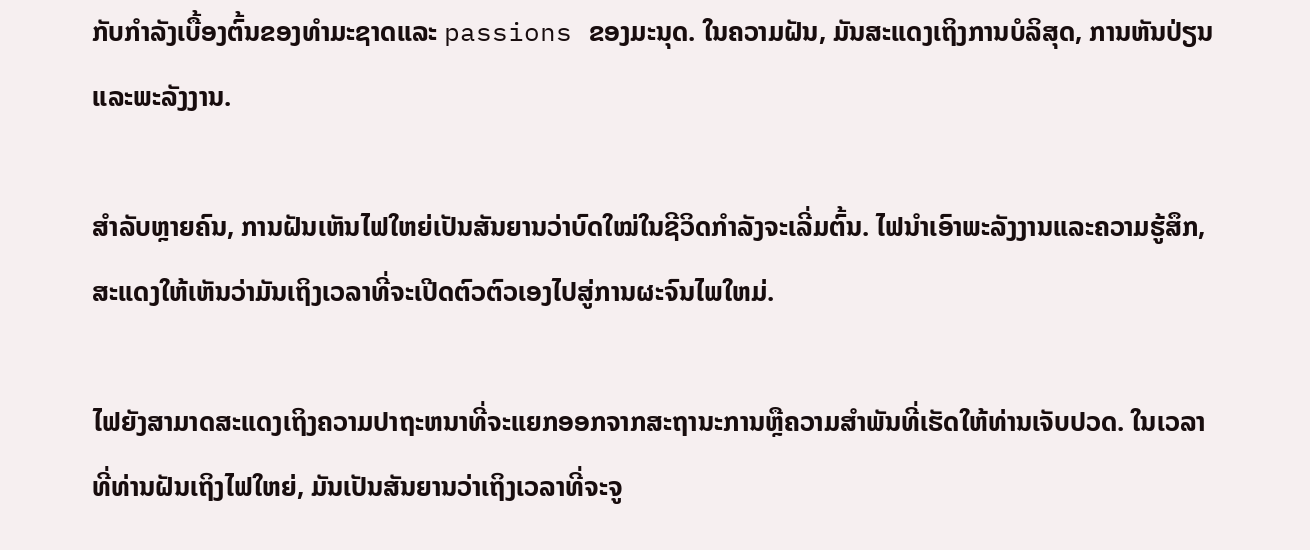ກັບກໍາລັງເບື້ອງຕົ້ນຂອງທໍາມະຊາດແລະ passions ຂອງມະນຸດ. ໃນຄວາມຝັນ, ມັນສະແດງເຖິງການບໍລິສຸດ, ການຫັນປ່ຽນ ແລະພະລັງງານ.

ສຳລັບຫຼາຍຄົນ, ການຝັນເຫັນໄຟໃຫຍ່ເປັນສັນຍານວ່າບົດໃໝ່ໃນຊີວິດກຳລັງຈະເລີ່ມຕົ້ນ. ໄຟນໍາເອົາພະລັງງານແລະຄວາມຮູ້ສຶກ, ສະແດງໃຫ້ເຫັນວ່າມັນເຖິງເວລາທີ່ຈະເປີດຕົວຕົວເອງໄປສູ່ການຜະຈົນໄພໃຫມ່.

ໄຟຍັງສາມາດສະແດງເຖິງຄວາມປາຖະຫນາທີ່ຈະແຍກອອກຈາກສະຖານະການຫຼືຄວາມສໍາພັນທີ່ເຮັດໃຫ້ທ່ານເຈັບປວດ. ໃນເວລາທີ່ທ່ານຝັນເຖິງໄຟໃຫຍ່, ມັນເປັນສັນຍານວ່າເຖິງເວລາທີ່ຈະຈູ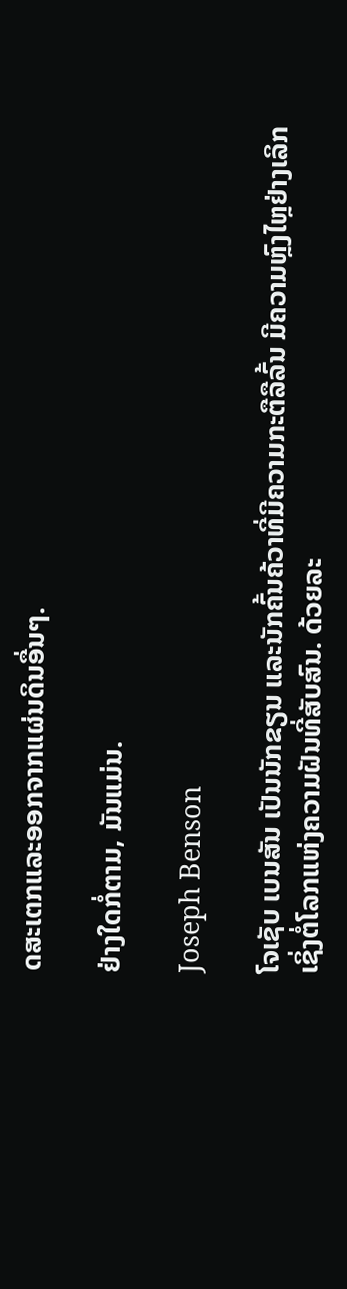ດສະເຕກແລະອອກຈາກແຜ່ນດິນອື່ນໆ.

ຢ່າງໃດກໍ່ຕາມ, ມັນແມ່ນ.

Joseph Benson

ໂຈເຊັບ ເບນສັນ ເປັນນັກຂຽນ ແລະນັກຄົ້ນຄ້ວາທີ່ມີຄວາມກະຕືລືລົ້ນ ມີຄວາມຫຼົງໄຫຼຢ່າງເລິກເຊິ່ງຕໍ່ໂລກແຫ່ງຄວາມຝັນທີ່ສັບສົນ. ດ້ວຍລະ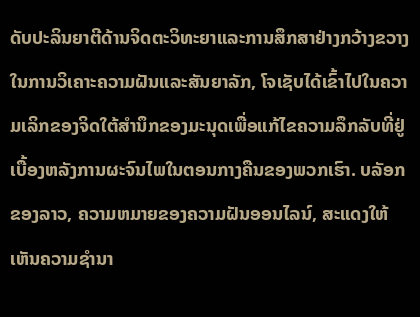ດັບປະລິນຍາຕີດ້ານຈິດຕະວິທະຍາແລະການສຶກສາຢ່າງກວ້າງຂວາງໃນການວິເຄາະຄວາມຝັນແລະສັນຍາລັກ, ໂຈເຊັບໄດ້ເຂົ້າໄປໃນຄວາມເລິກຂອງຈິດໃຕ້ສໍານຶກຂອງມະນຸດເພື່ອແກ້ໄຂຄວາມລຶກລັບທີ່ຢູ່ເບື້ອງຫລັງການຜະຈົນໄພໃນຕອນກາງຄືນຂອງພວກເຮົາ. ບລັອກຂອງລາວ, ຄວາມຫມາຍຂອງຄວາມຝັນອອນໄລນ໌, ສະແດງໃຫ້ເຫັນຄວາມຊໍານາ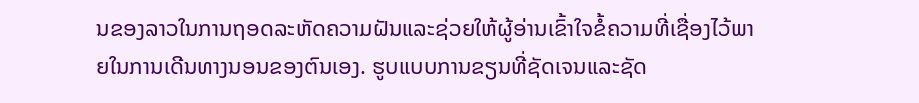ນຂອງລາວໃນການຖອດລະຫັດຄວາມຝັນແລະຊ່ວຍໃຫ້ຜູ້ອ່ານເຂົ້າໃຈຂໍ້ຄວາມທີ່ເຊື່ອງໄວ້ພາຍໃນການເດີນທາງນອນຂອງຕົນເອງ. ຮູບແບບການຂຽນທີ່ຊັດເຈນແລະຊັດ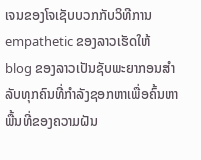ເຈນຂອງໂຈເຊັບບວກກັບວິທີການ empathetic ຂອງລາວເຮັດໃຫ້ blog ຂອງລາວເປັນຊັບພະຍາກອນສໍາລັບທຸກຄົນທີ່ກໍາລັງຊອກຫາເພື່ອຄົ້ນຫາພື້ນທີ່ຂອງຄວາມຝັນ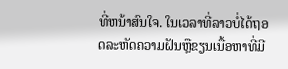ທີ່ຫນ້າສົນໃຈ. ໃນເວລາທີ່ລາວບໍ່ໄດ້ຖອດລະຫັດຄວາມຝັນຫຼືຂຽນເນື້ອຫາທີ່ມີ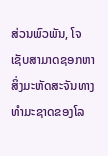ສ່ວນພົວພັນ, ໂຈເຊັບສາມາດຊອກຫາສິ່ງມະຫັດສະຈັນທາງທໍາມະຊາດຂອງໂລ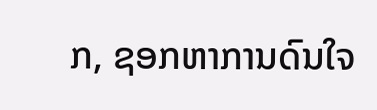ກ, ຊອກຫາການດົນໃຈ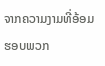ຈາກຄວາມງາມທີ່ອ້ອມຮອບພວກ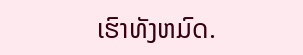ເຮົາທັງຫມົດ.